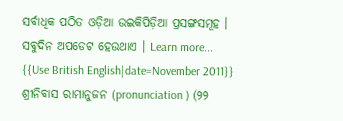ସର୍ବାଧିକ ପଠିତ ଓଡ଼ିଆ ଉଇକିପିଡ଼ିଆ ପ୍ରସଙ୍ଗସମୂହ । ସବୁଦିନ ଅପଡେଟ ହେଉଥାଏ । Learn more...
{{Use British English|date=November 2011}} ଶ୍ରୀନିବାସ ରାମାନୁଜନ (pronunciation ) (୨୨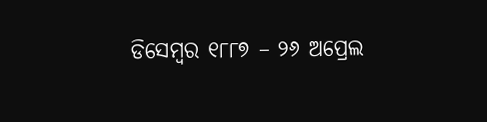ଡିସେମ୍ବର ୧୮୮୭ – ୨୬ ଅପ୍ରେଲ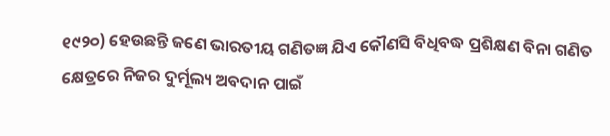୧୯୨୦) ହେଉଛନ୍ତି ଜଣେ ଭାରତୀୟ ଗଣିତଜ୍ଞ ଯିଏ କୌଣସି ବିଧିବଦ୍ଧ ପ୍ରଶିକ୍ଷଣ ବିନା ଗଣିତ କ୍ଷେତ୍ରରେ ନିଜର ଦୁର୍ମୂଲ୍ୟ ଅବଦାନ ପାଇଁ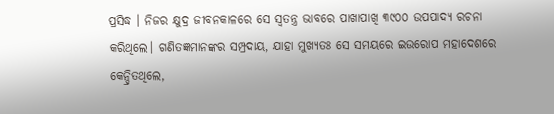ପ୍ରସିଦ୍ଧ । ନିଜର କ୍ଷୁଦ୍ର ଜୀବନକାଳରେ ସେ ସ୍ୱତନ୍ତ୍ର ଭାବରେ ପାଖାପାଖି ୩୯୦୦ ଉପପାଦ୍ୟ ରଚନା କରିଥିଲେ। ଗଣିତଜ୍ଞମାନଙ୍କର ସମ୍ପ୍ରଦାୟ, ଯାହା ମୁଖ୍ୟତଃ ସେ ସମୟରେ ଇଉରୋପ ମହାଦେଶରେ କେନ୍ଦ୍ରିତଥିଲେ,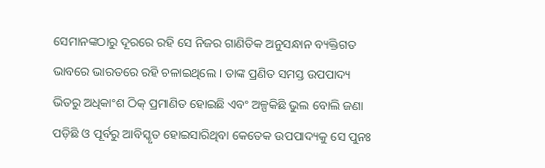ସେମାନଙ୍କଠାରୁ ଦୂରରେ ରହି ସେ ନିଜର ଗାଣିତିକ ଅନୁସନ୍ଧାନ ବ୍ୟକ୍ତିଗତ ଭାବରେ ଭାରତରେ ରହି ଚଳାଇଥିଲେ । ତାଙ୍କ ପ୍ରଣିତ ସମସ୍ତ ଉପପାଦ୍ୟ ଭିତରୁ ଅଧିକାଂଶ ଠିକ୍ ପ୍ରମାଣିତ ହୋଇଛି ଏବଂ ଅଳ୍ପକିଛି ଭୁଲ ବୋଲି ଜଣା ପଡ଼ିଛି ଓ ପୂର୍ବରୁ ଆବିସ୍କୃତ ହୋଇସାରିଥିବା କେତେକ ଉପପାଦ୍ୟକୁ ସେ ପୁନଃ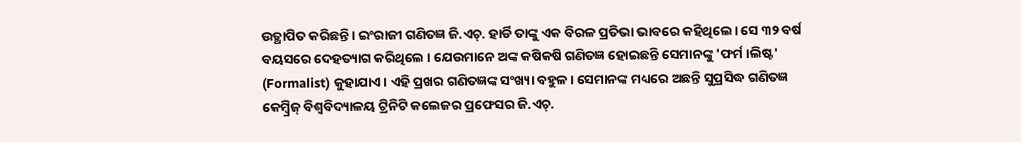ଉତ୍ଥାପିତ କରିଛନ୍ତି। ଇଂରାଜୀ ଗଣିତଜ୍ଞ ଜି.ଏଚ୍. ହାର୍ଡି ତାଙ୍କୁ ଏକ ବିରଳ ପ୍ରତିଭା ଭାବରେ କହିଥିଲେ। ସେ ୩୨ ବର୍ଷ ବୟସରେ ଦେହତ୍ୟାଗ କରିଥିଲେ । ଯେଉମାନେ ଅଙ୍କ କଷିକଷି ଗଣିତଜ୍ଞ ହୋଇଛନ୍ତି ସେମାନଙ୍କୁ 'ଫର୍ମ।ଲିଷ୍ଟ' (Formalist) କୁହାଯାଏ। ଏହି ପ୍ରଖର ଗଣିତଜ୍ଞଙ୍କ ସଂଖ୍ୟା ବହୁଳ। ସେମାନଙ୍କ ମଧ୍ୟରେ ଅଛନ୍ତି ସୁପ୍ରସିଦ୍ଧ ଗଣିତଜ୍ଞ କେମ୍ବ୍ରିଜ୍ ବିଶ୍ୱବିଦ୍ୟାଳୟ ଟ୍ରିନିଟି କଲେଜର ପ୍ରଫେସର ଜି.ଏଚ୍.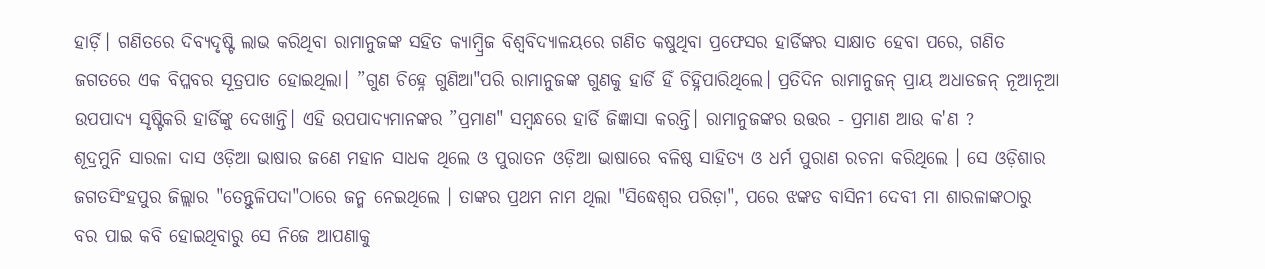ହାର୍ଡ଼ି। ଗଣିତରେ ଦିବ୍ୟଦୃଷ୍ଟି ଲାଭ କରିଥିବା ରାମାନୁଜଙ୍କ ସହିତ କ୍ୟାମ୍ବ୍ରିଜ ବିଶ୍ୱବିଦ୍ୟାଳୟରେ ଗଣିତ କଷୁଥିବା ପ୍ରଫେସର ହାର୍ଡିଙ୍କର ସାକ୍ଷାତ ହେବା ପରେ, ଗଣିତ ଜଗତରେ ଏକ ବିପ୍ଳବର ସୂତ୍ରପାତ ହୋଇଥିଲା। ”ଗୁଣ ଚିହ୍ନେ ଗୁଣିଆ"ପରି ରାମାନୁଜଙ୍କ ଗୁଣକୁ ହାର୍ଡି ହିଁ ଚିହ୍ନିପାରିଥିଲେ। ପ୍ରତିଦିନ ରାମାନୁଜନ୍ ପ୍ରାୟ ଅଧାଡଜନ୍ ନୂଆନୂଆ ଉପପାଦ୍ୟ ସୃଷ୍ଟିକରି ହାର୍ଡିଙ୍କୁ ଦେଖାନ୍ତି। ଏହି ଉପପାଦ୍ୟମାନଙ୍କର ”ପ୍ରମାଣ" ସମ୍ବନ୍ଧରେ ହାର୍ଡି ଜିଜ୍ଞାସା କରନ୍ତି। ରାମାନୁଜଙ୍କର ଉତ୍ତର - ପ୍ରମାଣ ଆଉ କ'ଣ ?
ଶୂଦ୍ରମୁନି ସାରଳା ଦାସ ଓଡ଼ିଆ ଭାଷାର ଜଣେ ମହାନ ସାଧକ ଥିଲେ ଓ ପୁରାତନ ଓଡ଼ିଆ ଭାଷାରେ ବଳିଷ୍ଠ ସାହିତ୍ୟ ଓ ଧର୍ମ ପୁରାଣ ରଚନା କରିଥିଲେ । ସେ ଓଡ଼ିଶାର ଜଗତସିଂହପୁର ଜିଲ୍ଲାର "ତେନ୍ତୁଳିପଦା"ଠାରେ ଜନ୍ମ ନେଇଥିଲେ । ତାଙ୍କର ପ୍ରଥମ ନାମ ଥିଲା "ସିଦ୍ଧେଶ୍ୱର ପରିଡ଼ା", ପରେ ଝଙ୍କଡ ବାସିନୀ ଦେବୀ ମା ଶାରଳାଙ୍କଠାରୁ ବର ପାଇ କବି ହୋଇଥିବାରୁ ସେ ନିଜେ ଆପଣାକୁ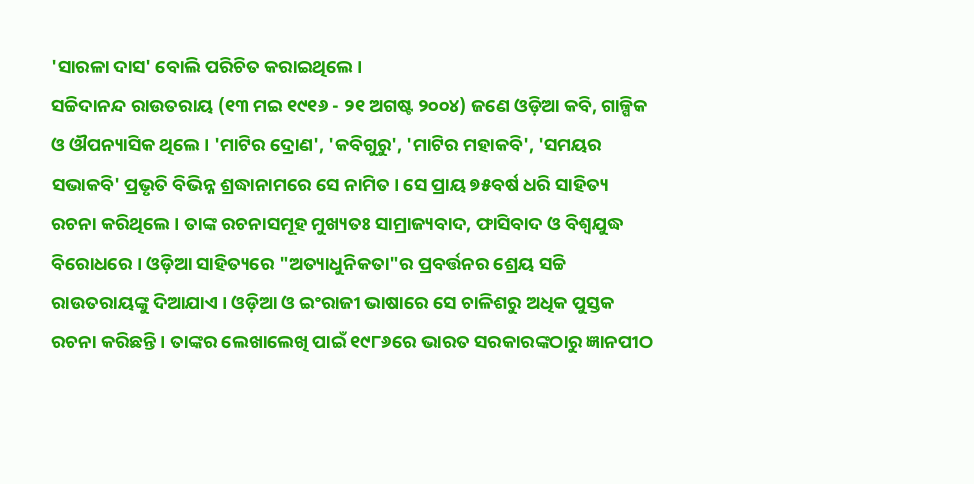'ସାରଳା ଦାସ' ବୋଲି ପରିଚିତ କରାଇଥିଲେ ।
ସଚ୍ଚିଦାନନ୍ଦ ରାଉତରାୟ (୧୩ ମଇ ୧୯୧୬ - ୨୧ ଅଗଷ୍ଟ ୨୦୦୪) ଜଣେ ଓଡ଼ିଆ କବି, ଗାଳ୍ପିକ ଓ ଔପନ୍ୟାସିକ ଥିଲେ । 'ମାଟିର ଦ୍ରୋଣ', 'କବିଗୁରୁ', 'ମାଟିର ମହାକବି', 'ସମୟର ସଭାକବି' ପ୍ରଭୃତି ବିଭିନ୍ନ ଶ୍ରଦ୍ଧାନାମରେ ସେ ନାମିତ । ସେ ପ୍ରାୟ ୭୫ବର୍ଷ ଧରି ସାହିତ୍ୟ ରଚନା କରିଥିଲେ । ତାଙ୍କ ରଚନାସମୂହ ମୁଖ୍ୟତଃ ସାମ୍ରାଜ୍ୟବାଦ, ଫାସିବାଦ ଓ ବିଶ୍ୱଯୁଦ୍ଧ ବିରୋଧରେ । ଓଡ଼ିଆ ସାହିତ୍ୟରେ "ଅତ୍ୟାଧୁନିକତା"ର ପ୍ରବର୍ତ୍ତନର ଶ୍ରେୟ ସଚ୍ଚି ରାଉତରାୟଙ୍କୁ ଦିଆଯାଏ । ଓଡ଼ିଆ ଓ ଇଂରାଜୀ ଭାଷାରେ ସେ ଚାଳିଶରୁ ଅଧିକ ପୁସ୍ତକ ରଚନା କରିଛନ୍ତି । ତାଙ୍କର ଲେଖାଲେଖି ପାଇଁ ୧୯୮୬ରେ ଭାରତ ସରକାରଙ୍କଠାରୁ ଜ୍ଞାନପୀଠ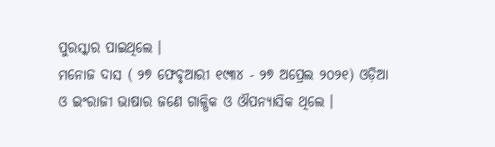ପୁରସ୍କାର ପାଇଥିଲେ ।
ମନୋଜ ଦାସ ( ୨୭ ଫେବୃଆରୀ ୧୯୩୪ - ୨୭ ଅପ୍ରେଲ ୨୦୨୧) ଓଡ଼ିଆ ଓ ଇଂରାଜୀ ଭାଷାର ଜଣେ ଗାଳ୍ପିକ ଓ ଔପନ୍ୟାସିକ ଥିଲେ ।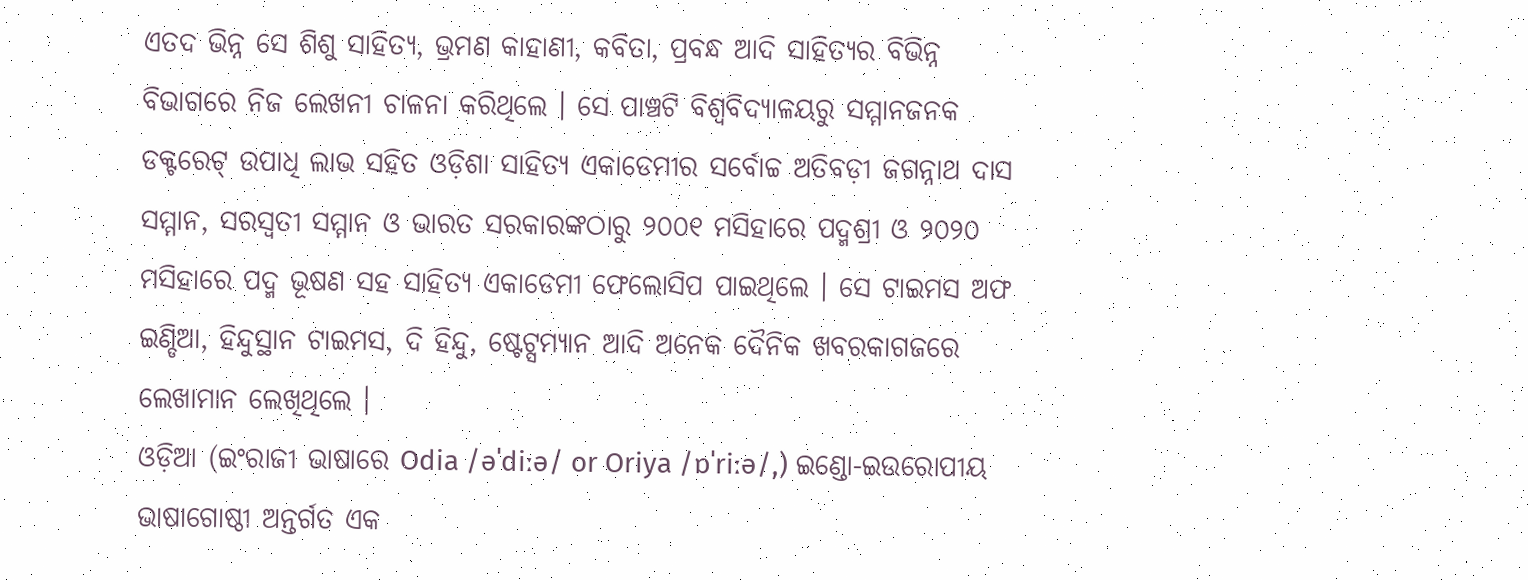ଏତଦ ଭିନ୍ନ ସେ ଶିଶୁ ସାହିତ୍ୟ, ଭ୍ରମଣ କାହାଣୀ, କବିତା, ପ୍ରବନ୍ଧ ଆଦି ସାହିତ୍ୟର ବିଭିନ୍ନ ବିଭାଗରେ ନିଜ ଲେଖନୀ ଚାଳନା କରିଥିଲେ । ସେ ପାଞ୍ଚଟି ବିଶ୍ୱବିଦ୍ୟାଳୟରୁ ସମ୍ମାନଜନକ ଡକ୍ଟରେଟ୍ ଉପାଧି ଲାଭ ସହିତ ଓଡ଼ିଶା ସାହିତ୍ୟ ଏକାଡେମୀର ସର୍ବୋଚ୍ଚ ଅତିବଡ଼ୀ ଜଗନ୍ନାଥ ଦାସ ସମ୍ମାନ, ସରସ୍ୱତୀ ସମ୍ମାନ ଓ ଭାରତ ସରକାରଙ୍କଠାରୁ ୨୦୦୧ ମସିହାରେ ପଦ୍ମଶ୍ରୀ ଓ ୨୦୨୦ ମସିହାରେ ପଦ୍ମ ଭୂଷଣ ସହ ସାହିତ୍ୟ ଏକାଡେମୀ ଫେଲୋସିପ ପାଇଥିଲେ । ସେ ଟାଇମସ ଅଫ ଇଣ୍ଡିଆ, ହିନ୍ଦୁସ୍ଥାନ ଟାଇମସ, ଦି ହିନ୍ଦୁ, ଷ୍ଟେଟ୍ସମ୍ୟାନ ଆଦି ଅନେକ ଦୈନିକ ଖବରକାଗଜରେ ଲେଖାମାନ ଲେଖିଥିଲେ ।
ଓଡ଼ିଆ (ଇଂରାଜୀ ଭାଷାରେ Odia /əˈdiːə/ or Oriya /ɒˈriːə/,) ଇଣ୍ଡୋ-ଇଉରୋପୀୟ ଭାଷାଗୋଷ୍ଠୀ ଅନ୍ତର୍ଗତ ଏକ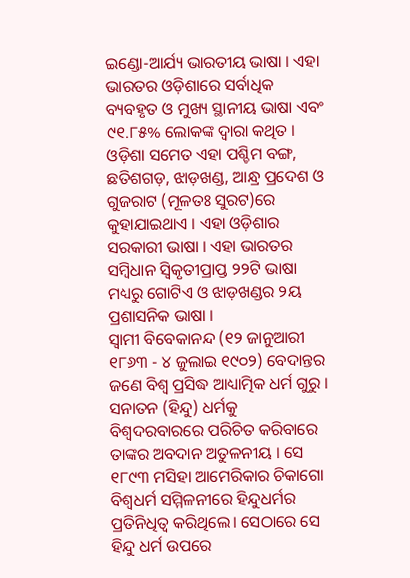ଇଣ୍ଡୋ-ଆର୍ଯ୍ୟ ଭାରତୀୟ ଭାଷା । ଏହା ଭାରତର ଓଡ଼ିଶାରେ ସର୍ବାଧିକ ବ୍ୟବହୃତ ଓ ମୁଖ୍ୟ ସ୍ଥାନୀୟ ଭାଷା ଏବଂ ୯୧.୮୫% ଲୋକଙ୍କ ଦ୍ୱାରା କଥିତ । ଓଡ଼ିଶା ସମେତ ଏହା ପଶ୍ଚିମ ବଙ୍ଗ, ଛତିଶଗଡ଼, ଝାଡ଼ଖଣ୍ଡ, ଆନ୍ଧ୍ର ପ୍ରଦେଶ ଓ ଗୁଜରାଟ (ମୂଳତଃ ସୁରଟ)ରେ କୁହାଯାଇଥାଏ । ଏହା ଓଡ଼ିଶାର ସରକାରୀ ଭାଷା । ଏହା ଭାରତର ସମ୍ବିଧାନ ସ୍ୱିକୃତୀପ୍ରାପ୍ତ ୨୨ଟି ଭାଷା ମଧ୍ୟରୁ ଗୋଟିଏ ଓ ଝାଡ଼ଖଣ୍ଡର ୨ୟ ପ୍ରଶାସନିକ ଭାଷା ।
ସ୍ୱାମୀ ବିବେକାନନ୍ଦ (୧୨ ଜାନୁଆରୀ ୧୮୬୩ - ୪ ଜୁଲାଇ ୧୯୦୨) ବେଦାନ୍ତର ଜଣେ ବିଶ୍ୱ ପ୍ରସିଦ୍ଧ ଆଧ୍ୟାତ୍ମିକ ଧର୍ମ ଗୁରୁ । ସନାତନ (ହିନ୍ଦୁ) ଧର୍ମକୁ ବିଶ୍ୱଦରବାରରେ ପରିଚିତ କରିବାରେ ତାଙ୍କର ଅବଦାନ ଅତୁଳନୀୟ । ସେ ୧୮୯୩ ମସିହା ଆମେରିକାର ଚିକାଗୋ ବିଶ୍ୱଧର୍ମ ସମ୍ମିଳନୀରେ ହିନ୍ଦୁଧର୍ମର ପ୍ରତିନିଧିତ୍ୱ କରିଥିଲେ। ସେଠାରେ ସେ ହିନ୍ଦୁ ଧର୍ମ ଉପରେ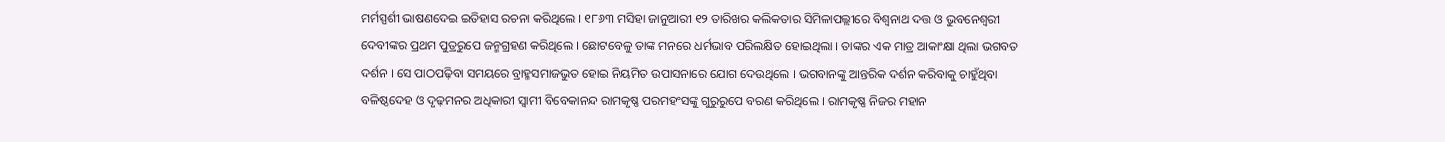ମର୍ମସ୍ପର୍ଶୀ ଭାଷଣଦେଇ ଇତିହାସ ରଚନା କରିଥିଲେ । ୧୮୬୩ ମସିହା ଜାନୁଆରୀ ୧୨ ତାରିଖର କଲିକତାର ସିମିଳାପଲ୍ଲୀରେ ବିଶ୍ୱନାଥ ଦତ୍ତ ଓ ଭୁବନେଶ୍ୱରୀ ଦେବୀଙ୍କର ପ୍ରଥମ ପୁତ୍ରରୁପେ ଜନ୍ମଗ୍ରହଣ କରିଥିଲେ । ଛୋଟବେଳୁ ତାଙ୍କ ମନରେ ଧର୍ମଭାବ ପରିଲକ୍ଷିତ ହୋଇଥିଲା । ତାଙ୍କର ଏକ ମାତ୍ର ଆକାଂକ୍ଷା ଥିଲା ଭଗବତ ଦର୍ଶନ । ସେ ପାଠପଢ଼ିବା ସମୟରେ ବ୍ରାହ୍ମସମାଜଭୁତ ହୋଇ ନିୟମିତ ଉପାସନାରେ ଯୋଗ ଦେଉଥିଲେ । ଭଗବାନଙ୍କୁ ଆନ୍ତରିକ ଦର୍ଶନ କରିବାକୁ ଚାହୁଁଥିବା ବଳିଷ୍ଠଦେହ ଓ ଦୃଢ଼ମନର ଅଧିକାରୀ ସ୍ୱାମୀ ବିବେକାନନ୍ଦ ରାମକୃଷ୍ଣ ପରମହଂସଙ୍କୁ ଗୁରୁରୁପେ ବରଣ କରିଥିଲେ । ରାମକୃଷ୍ଣ ନିଜର ମହାନ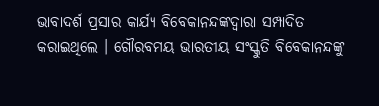ଭାବାଦର୍ଶ ପ୍ରସାର କାର୍ଯ୍ୟ ବିବେକାନନ୍ଦଙ୍କଦ୍ୱାରା ସମ୍ପାଦିତ କରାଇଥିଲେ । ଗୌରବମୟ ଭାରତୀୟ ସଂସ୍କୁତି ବିବେକାନନ୍ଦଙ୍କୁ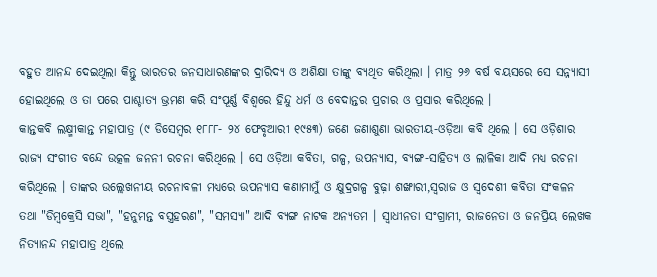ବହୁତ ଆନନ୍ଦ ଦେଇଥିଲା କିନ୍ତୁ ଭାରତର ଜନସାଧାରଣଙ୍କର ଦ୍ରାରିଦ୍ୟ ଓ ଅଶିକ୍ଷା ତାଙ୍କୁ ବ୍ୟଥିତ କରିଥିଲା । ମାତ୍ର ୨୬ ବର୍ଷ ବୟସରେ ସେ ସନ୍ନ୍ୟାସୀ ହୋଇଥିଲେ ଓ ତା ପରେ ପାଶ୍ଚାତ୍ୟ ଭ୍ରମଣ କରି ସଂପୂର୍ଣ୍ଣ ବିଶ୍ୱରେ ହିନ୍ଦୁ ଧର୍ମ ଓ ବେଦାନ୍ତର ପ୍ରଚାର ଓ ପ୍ରସାର କରିଥିଲେ ।
କାନ୍ତକବି ଲକ୍ଷ୍ମୀକାନ୍ତ ମହାପାତ୍ର (୯ ଡିସେମ୍ବର ୧୮୮୮- ୨୪ ଫେବୃଆରୀ ୧୯୫୩) ଜଣେ ଜଣାଶୁଣା ଭାରତୀୟ-ଓଡ଼ିଆ କବି ଥିଲେ । ସେ ଓଡ଼ିଶାର ରାଜ୍ୟ ସଂଗୀତ ବନ୍ଦେ ଉତ୍କଳ ଜନନୀ ରଚନା କରିଥିଲେ । ସେ ଓଡ଼ିଆ କବିତା, ଗଳ୍ପ, ଉପନ୍ୟାସ, ବ୍ୟଙ୍ଗ-ସାହିତ୍ୟ ଓ ଲାଳିକା ଆଦି ମଧ୍ୟ ରଚନା କରିଥିଲେ । ତାଙ୍କର ଉଲ୍ଲେଖନୀୟ ରଚନାବଳୀ ମଧ୍ୟରେ ଉପନ୍ୟାସ କଣାମାମୁଁ ଓ କ୍ଷୁଦ୍ରଗଳ୍ପ ବୁଢ଼ା ଶଙ୍ଖାରୀ,ସ୍ୱରାଜ ଓ ସ୍ୱଦେଶୀ କବିତା ସଂକଳନ ତଥା "ଡିମ୍ବକ୍ରେସି ସଭା", "ହନୁମନ୍ତ ବସ୍ତ୍ରହରଣ", "ସମସ୍ୟା" ଆଦି ବ୍ୟଙ୍ଗ ନାଟକ ଅନ୍ୟତମ । ସ୍ୱାଧୀନତା ସଂଗ୍ରାମୀ, ରାଜନେତା ଓ ଜନପ୍ରିୟ ଲେଖକ ନିତ୍ୟାନନ୍ଦ ମହାପାତ୍ର ଥିଲେ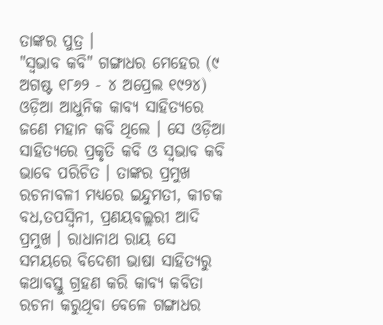ତାଙ୍କର ପୁତ୍ର ।
"ସ୍ୱଭାବ କବି" ଗଙ୍ଗାଧର ମେହେର (୯ ଅଗଷ୍ଟ ୧୮୬୨ - ୪ ଅପ୍ରେଲ ୧୯୨୪) ଓଡ଼ିଆ ଆଧୁନିକ କାବ୍ୟ ସାହିତ୍ୟରେ ଜଣେ ମହାନ କବି ଥିଲେ । ସେ ଓଡ଼ିଆ ସାହିତ୍ୟରେ ପ୍ରକୃତି କବି ଓ ସ୍ୱଭାବ କବି ଭାବେ ପରିଚିତ । ତାଙ୍କର ପ୍ରମୁଖ ରଚନାବଳୀ ମଧ୍ୟରେ ଇନ୍ଦୁମତୀ, କୀଚକ ବଧ,ତପସ୍ୱିନୀ, ପ୍ରଣୟବଲ୍ଲରୀ ଆଦି ପ୍ରମୁଖ । ରାଧାନାଥ ରାୟ ସେ ସମୟରେ ବିଦେଶୀ ଭାଷା ସାହିତ୍ୟରୁ କଥାବସ୍ତୁ ଗ୍ରହଣ କରି କାବ୍ୟ କବିତା ରଚନା କରୁଥିବା ବେଳେ ଗଙ୍ଗାଧର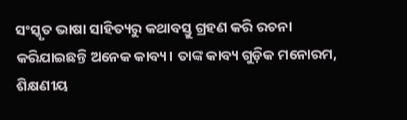ସଂସ୍କୃତ ଭାଷା ସାହିତ୍ୟରୁ କଥାବସ୍ତୁ ଗ୍ରହଣ କରି ରଚନା କରିଯାଇଛନ୍ତି ଅନେକ କାବ୍ୟ। ତାଙ୍କ କାବ୍ୟ ଗୁଡ଼ିକ ମନୋରମ, ଶିକ୍ଷଣୀୟ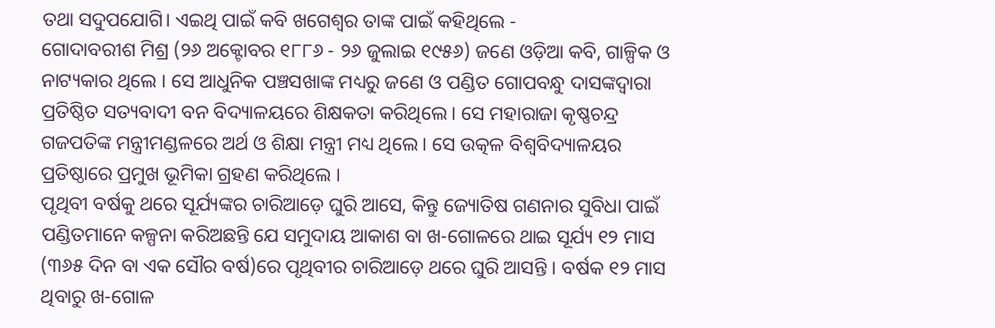ତଥା ସଦୁପଯୋଗି। ଏଇଥି ପାଇଁ କବି ଖଗେଶ୍ବର ତାଙ୍କ ପାଇଁ କହିଥିଲେ -
ଗୋଦାବରୀଶ ମିଶ୍ର (୨୬ ଅକ୍ଟୋବର ୧୮୮୬ - ୨୬ ଜୁଲାଇ ୧୯୫୬) ଜଣେ ଓଡ଼ିଆ କବି, ଗାଳ୍ପିକ ଓ ନାଟ୍ୟକାର ଥିଲେ । ସେ ଆଧୁନିକ ପଞ୍ଚସଖାଙ୍କ ମଧ୍ୟରୁ ଜଣେ ଓ ପଣ୍ଡିତ ଗୋପବନ୍ଧୁ ଦାସଙ୍କଦ୍ୱାରା ପ୍ରତିଷ୍ଠିତ ସତ୍ୟବାଦୀ ବନ ବିଦ୍ୟାଳୟରେ ଶିକ୍ଷକତା କରିଥିଲେ । ସେ ମହାରାଜା କୃଷ୍ଣଚନ୍ଦ୍ର ଗଜପତିଙ୍କ ମନ୍ତ୍ରୀମଣ୍ଡଳରେ ଅର୍ଥ ଓ ଶିକ୍ଷା ମନ୍ତ୍ରୀ ମଧ୍ୟ ଥିଲେ । ସେ ଉତ୍କଳ ବିଶ୍ୱବିଦ୍ୟାଳୟର ପ୍ରତିଷ୍ଠାରେ ପ୍ରମୁଖ ଭୂମିକା ଗ୍ରହଣ କରିଥିଲେ ।
ପୃଥିବୀ ବର୍ଷକୁ ଥରେ ସୂର୍ଯ୍ୟଙ୍କର ଚାରିଆଡ଼େ ଘୁରି ଆସେ, କିନ୍ତୁ ଜ୍ୟୋତିଷ ଗଣନାର ସୁବିଧା ପାଇଁ ପଣ୍ଡିତମାନେ କଳ୍ପନା କରିଅଛନ୍ତି ଯେ ସମୁଦାୟ ଆକାଶ ବା ଖ-ଗୋଳରେ ଥାଇ ସୂର୍ଯ୍ୟ ୧୨ ମାସ (୩୬୫ ଦିନ ବା ଏକ ସୌର ବର୍ଷ)ରେ ପୃଥିବୀର ଚାରିଆଡ଼େ ଥରେ ଘୁରି ଆସନ୍ତି । ବର୍ଷକ ୧୨ ମାସ ଥିବାରୁ ଖ-ଗୋଳ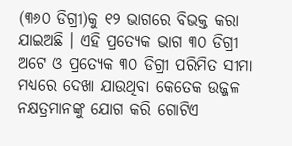(୩୬୦ ଡିଗ୍ରୀ)କୁ ୧୨ ଭାଗରେ ବିଭକ୍ତ କରା ଯାଇଅଛି । ଏହି ପ୍ରତ୍ୟେକ ଭାଗ ୩୦ ଡିଗ୍ରୀ ଅଟେ ଓ ପ୍ରତ୍ୟେକ ୩୦ ଡିଗ୍ରୀ ପରିମିତ ସୀମା ମଧ୍ୟରେ ଦେଖା ଯାଉଥିବା କେତେକ ଉଜ୍ଜଳ ନକ୍ଷତ୍ରମାନଙ୍କୁ ଯୋଗ କରି ଗୋଟିଏ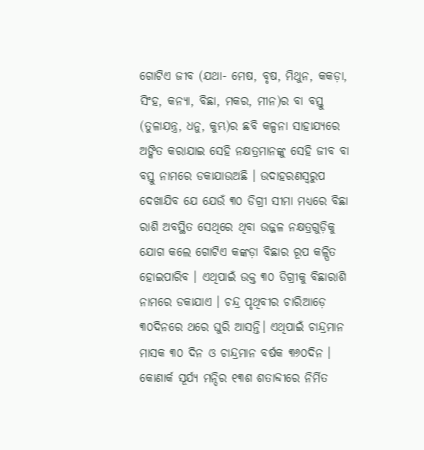ଗୋଟିଏ ଜୀବ (ଯଥା- ମେଷ, ବୃଷ, ମିଥୁନ, କକଡ଼ା, ସିଂହ, କନ୍ୟା, ବିଛା, ମକର, ମୀନ)ର ବା ବସ୍ତୁ (ତୁଳାଯନ୍ତ୍ର, ଧନୁ, କୁମ୍ଭ)ର ଛବି କଳ୍ପନା ସାହାଯ୍ୟରେ ଅଙ୍କିତ କରାଯାଇ ସେହି ନକ୍ଷତ୍ରମାନଙ୍କୁ ସେହି ଜୀବ ବା ବସ୍ତୁ ନାମରେ ଡକାଯାଉଅଛି । ଉଦାହରଣସ୍ୱରୁପ ଦେଖାଯିବ ଯେ ଯେଉଁ ୩୦ ଡିଗ୍ରୀ ସୀମା ମଧ୍ୟରେ ବିଛା ରାଶି ଅବସ୍ଥିତ ସେଥିରେ ଥିବା ଉଜ୍ଜଳ ନକ୍ଷତ୍ରଗୁଡ଼ିକୁ ଯୋଗ କଲେ ଗୋଟିଏ କଙ୍କଡ଼ା ବିଛାର ରୂପ କଳ୍ପିତ ହୋଇପାରିବ । ଏଥିପାଇଁ ଉକ୍ତ ୩୦ ଡିଗ୍ରୀକୁ ବିଛାରାଶି ନାମରେ ଡକାଯାଏ । ଚନ୍ଦ୍ର ପୃଥିବୀର ଚାରିଆଡ଼େ ୩୦ଦିନରେ ଥରେ ଘୁରି ଆସନ୍ତି। ଏଥିପାଇଁ ଚାନ୍ଦ୍ରମାନ ମାସକ ୩୦ ଦିନ ଓ ଚାନ୍ଦ୍ରମାନ ବର୍ଷକ ୩୬୦ଦିନ ।
କୋଣାର୍କ ସୂର୍ଯ୍ୟ ମନ୍ଦିର ୧୩ଶ ଶତାବ୍ଦୀରେ ନିର୍ମିତ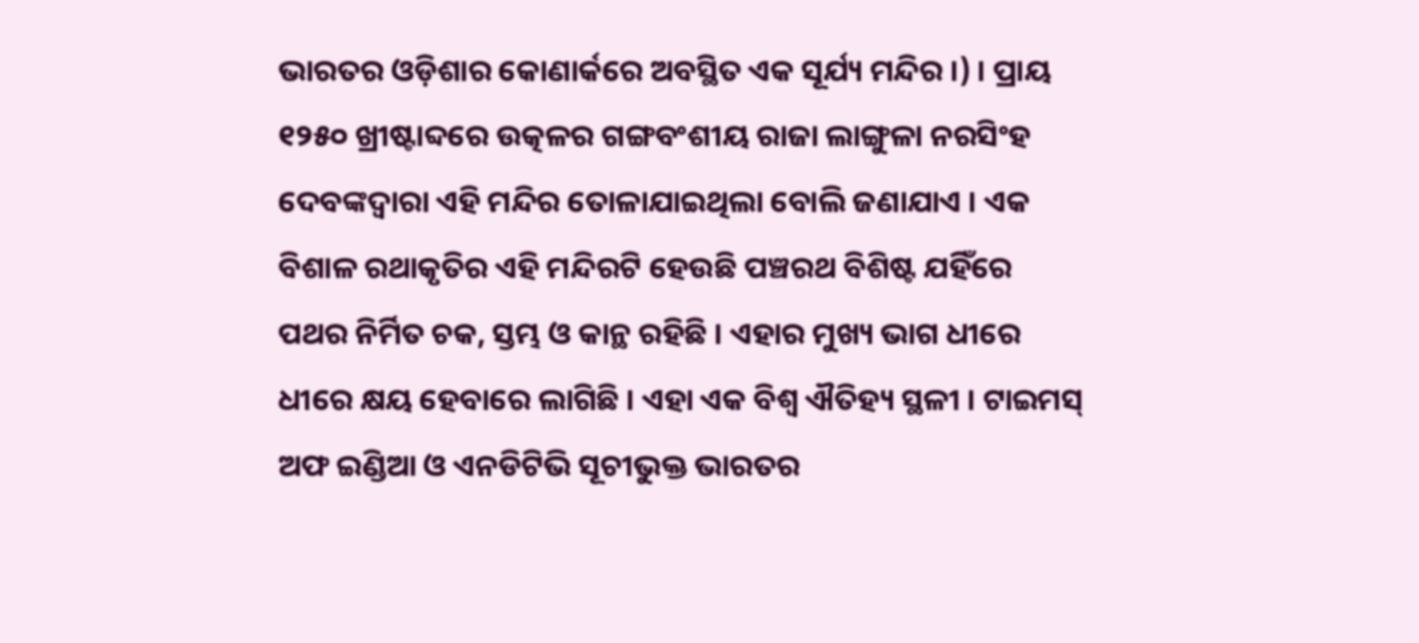ଭାରତର ଓଡ଼ିଶାର କୋଣାର୍କରେ ଅବସ୍ଥିତ ଏକ ସୂର୍ଯ୍ୟ ମନ୍ଦିର ।) । ପ୍ରାୟ ୧୨୫୦ ଖ୍ରୀଷ୍ଟାବ୍ଦରେ ଉତ୍କଳର ଗଙ୍ଗବଂଶୀୟ ରାଜା ଲାଙ୍ଗୁଳା ନରସିଂହ ଦେବଙ୍କଦ୍ୱାରା ଏହି ମନ୍ଦିର ତୋଳାଯାଇଥିଲା ବୋଲି ଜଣାଯାଏ । ଏକ ବିଶାଳ ରଥାକୃତିର ଏହି ମନ୍ଦିରଟି ହେଉଛି ପଞ୍ଚରଥ ବିଶିଷ୍ଟ ଯହିଁରେ ପଥର ନିର୍ମିତ ଚକ, ସ୍ତମ୍ଭ ଓ କାନ୍ଥ ରହିଛି । ଏହାର ମୁଖ୍ୟ ଭାଗ ଧୀରେ ଧୀରେ କ୍ଷୟ ହେବାରେ ଲାଗିଛି । ଏହା ଏକ ବିଶ୍ୱ ଐତିହ୍ୟ ସ୍ଥଳୀ । ଟାଇମସ୍ ଅଫ ଇଣ୍ଡିଆ ଓ ଏନଡିଟିଭି ସୂଚୀଭୁକ୍ତ ଭାରତର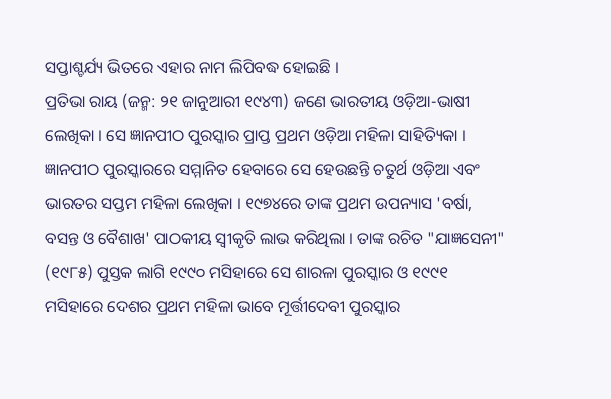ସପ୍ତାଶ୍ଚର୍ଯ୍ୟ ଭିତରେ ଏହାର ନାମ ଲିପିବଦ୍ଧ ହୋଇଛି ।
ପ୍ରତିଭା ରାୟ (ଜନ୍ମ: ୨୧ ଜାନୁଆରୀ ୧୯୪୩) ଜଣେ ଭାରତୀୟ ଓଡ଼ିଆ-ଭାଷୀ ଲେଖିକା । ସେ ଜ୍ଞାନପୀଠ ପୁରସ୍କାର ପ୍ରାପ୍ତ ପ୍ରଥମ ଓଡ଼ିଆ ମହିଳା ସାହିତ୍ୟିକା । ଜ୍ଞାନପୀଠ ପୁରସ୍କାରରେ ସମ୍ମାନିତ ହେବାରେ ସେ ହେଉଛନ୍ତି ଚତୁର୍ଥ ଓଡ଼ିଆ ଏବଂ ଭାରତର ସପ୍ତମ ମହିଳା ଲେଖିକା । ୧୯୭୪ରେ ତାଙ୍କ ପ୍ରଥମ ଉପନ୍ୟାସ 'ବର୍ଷା, ବସନ୍ତ ଓ ବୈଶାଖ' ପାଠକୀୟ ସ୍ୱୀକୃତି ଲାଭ କରିଥିଲା । ତାଙ୍କ ରଚିତ "ଯାଜ୍ଞସେନୀ" (୧୯୮୫) ପୁସ୍ତକ ଲାଗି ୧୯୯୦ ମସିହାରେ ସେ ଶାରଳା ପୁରସ୍କାର ଓ ୧୯୯୧ ମସିହାରେ ଦେଶର ପ୍ରଥମ ମହିଳା ଭାବେ ମୂର୍ତ୍ତୀଦେବୀ ପୁରସ୍କାର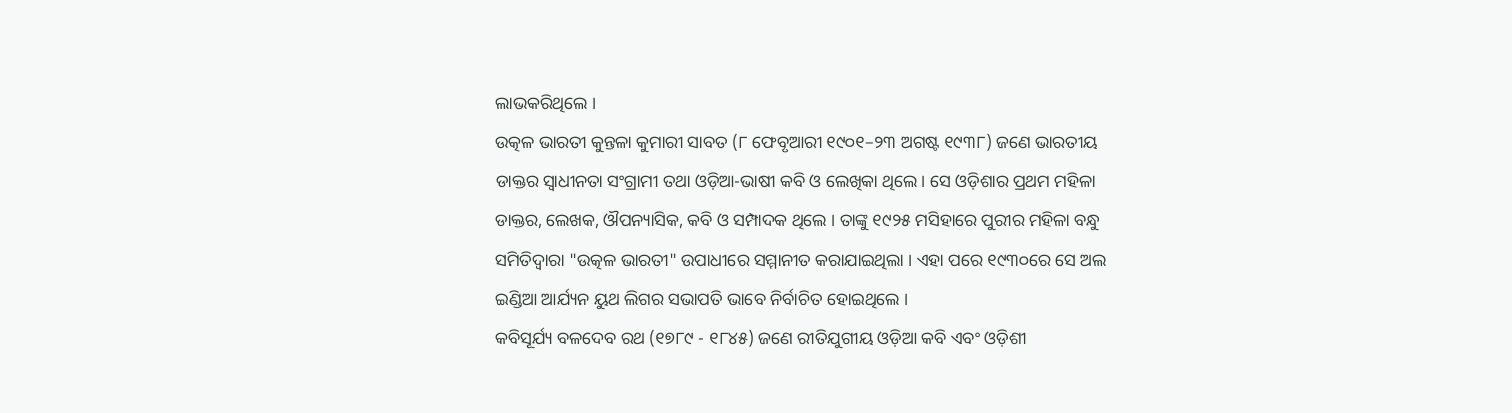ଲାଭକରିଥିଲେ ।
ଉତ୍କଳ ଭାରତୀ କୁନ୍ତଳା କୁମାରୀ ସାବତ (୮ ଫେବୃଆରୀ ୧୯୦୧–୨୩ ଅଗଷ୍ଟ ୧୯୩୮) ଜଣେ ଭାରତୀୟ ଡାକ୍ତର ସ୍ୱାଧୀନତା ସଂଗ୍ରାମୀ ତଥା ଓଡ଼ିଆ-ଭାଷୀ କବି ଓ ଲେଖିକା ଥିଲେ । ସେ ଓଡ଼ିଶାର ପ୍ରଥମ ମହିଳା ଡାକ୍ତର, ଲେଖକ, ଔପନ୍ୟାସିକ, କବି ଓ ସମ୍ପାଦକ ଥିଲେ । ତାଙ୍କୁ ୧୯୨୫ ମସିହାରେ ପୁରୀର ମହିଳା ବନ୍ଧୁ ସମିତିଦ୍ୱାରା "ଉତ୍କଳ ଭାରତୀ" ଉପାଧୀରେ ସମ୍ମାନୀତ କରାଯାଇଥିଲା । ଏହା ପରେ ୧୯୩୦ରେ ସେ ଅଲ ଇଣ୍ଡିଆ ଆର୍ଯ୍ୟନ ୟୁଥ ଲିଗର ସଭାପତି ଭାବେ ନିର୍ବାଚିତ ହୋଇଥିଲେ ।
କବିସୂର୍ଯ୍ୟ ବଳଦେବ ରଥ (୧୭୮୯ - ୧୮୪୫) ଜଣେ ରୀତିଯୁଗୀୟ ଓଡ଼ିଆ କବି ଏବଂ ଓଡ଼ିଶୀ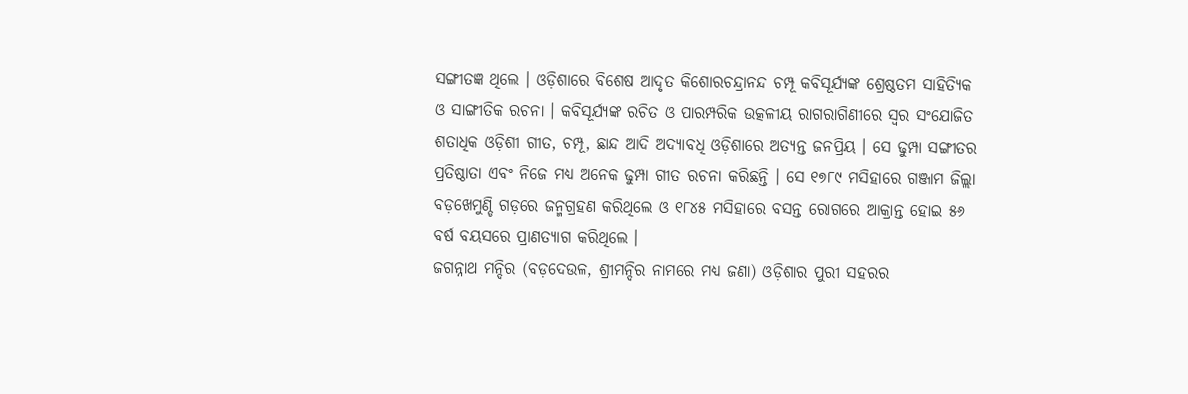ସଙ୍ଗୀତଜ୍ଞ ଥିଲେ । ଓଡ଼ିଶାରେ ବିଶେଷ ଆଦୃତ କିଶୋରଚନ୍ଦ୍ରାନନ୍ଦ ଚମ୍ପୂ କବିସୂର୍ଯ୍ୟଙ୍କ ଶ୍ରେଷ୍ଠତମ ସାହିତ୍ୟିକ ଓ ସାଙ୍ଗୀତିକ ରଚନା । କବିସୂର୍ଯ୍ୟଙ୍କ ରଚିତ ଓ ପାରମ୍ପରିକ ଉତ୍କଳୀୟ ରାଗରାଗିଣୀରେ ସ୍ୱର ସଂଯୋଜିତ ଶତାଧିକ ଓଡ଼ିଶୀ ଗୀତ, ଚମ୍ପୂ, ଛାନ୍ଦ ଆଦି ଅଦ୍ୟାବଧି ଓଡ଼ିଶାରେ ଅତ୍ୟନ୍ତ ଜନପ୍ରିୟ । ସେ ଢୁମ୍ପା ସଙ୍ଗୀତର ପ୍ରତିଷ୍ଠାତା ଏବଂ ନିଜେ ମଧ୍ୟ ଅନେକ ଢୁମ୍ପା ଗୀତ ରଚନା କରିଛନ୍ତି । ସେ ୧୭୮୯ ମସିହାରେ ଗଞ୍ଜାମ ଜିଲ୍ଲା ବଡ଼ଖେମୁଣ୍ଡି ଗଡ଼ରେ ଜନ୍ମଗ୍ରହଣ କରିଥିଲେ ଓ ୧୮୪୫ ମସିହାରେ ବସନ୍ତ ରୋଗରେ ଆକ୍ରାନ୍ତ ହୋଇ ୫୬ ବର୍ଷ ବୟସରେ ପ୍ରାଣତ୍ୟାଗ କରିଥିଲେ ।
ଜଗନ୍ନାଥ ମନ୍ଦିର (ବଡ଼ଦେଉଳ, ଶ୍ରୀମନ୍ଦିର ନାମରେ ମଧ୍ୟ ଜଣା) ଓଡ଼ିଶାର ପୁରୀ ସହରର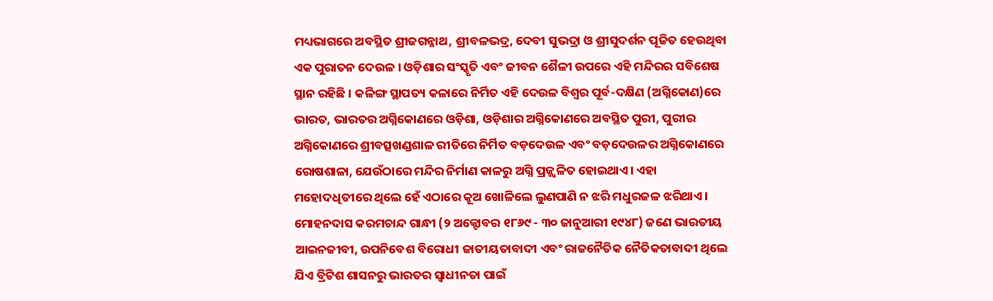ମଧ୍ୟଭାଗରେ ଅବସ୍ଥିତ ଶ୍ରୀଜଗନ୍ନାଥ, ଶ୍ରୀବଳଭଦ୍ର, ଦେବୀ ସୁଭଦ୍ରା ଓ ଶ୍ରୀସୁଦର୍ଶନ ପୂଜିତ ହେଉଥିବା ଏକ ପୁରାତନ ଦେଉଳ । ଓଡ଼ିଶାର ସଂସ୍କୃତି ଏବଂ ଜୀବନ ଶୈଳୀ ଉପରେ ଏହି ମନ୍ଦିରର ସବିଶେଷ ସ୍ଥାନ ରହିଛି । କଳିଙ୍ଗ ସ୍ଥାପତ୍ୟ କଳାରେ ନିର୍ମିତ ଏହି ଦେଉଳ ବିଶ୍ୱର ପୂର୍ବ-ଦକ୍ଷିଣ (ଅଗ୍ନିକୋଣ)ରେ ଭାରତ, ଭାରତର ଅଗ୍ନିକୋଣରେ ଓଡ଼ିଶା, ଓଡ଼ିଶାର ଅଗ୍ନିକୋଣରେ ଅବସ୍ଥିତ ପୁରୀ, ପୁରୀର ଅଗ୍ନିକୋଣରେ ଶ୍ରୀବତ୍ସଖଣ୍ଡଶାଳ ରୀତିରେ ନିର୍ମିତ ବଡ଼ଦେଉଳ ଏବଂ ବଡ଼ଦେଉଳର ଅଗ୍ନିକୋଣରେ ରୋଷଶାଳା, ଯେଉଁଠାରେ ମନ୍ଦିର ନିର୍ମାଣ କାଳରୁ ଅଗ୍ନି ପ୍ରଜ୍ଜ୍ୱଳିତ ହୋଇଥାଏ । ଏହା ମହୋଦଧିତୀରେ ଥିଲେ ହେଁ ଏଠାରେ କୂଅ ଖୋଳିଲେ ଲୁଣପାଣି ନ ଝରି ମଧୁରଜଳ ଝରିଥାଏ।
ମୋହନଦାସ କରମଚାନ୍ଦ ଗାନ୍ଧୀ (୨ ଅକ୍ଟୋବର ୧୮୬୯ - ୩୦ ଜାନୁଆରୀ ୧୯୪୮) ଜଣେ ଭାରତୀୟ ଆଇନଜୀବୀ, ଉପନିବେଶ ବିରୋଧୀ ଜାତୀୟତାବାଦୀ ଏବଂ ରାଜନୈତିକ ନୈତିକତାବାଦୀ ଥିଲେ ଯିଏ ବ୍ରିଟିଶ ଶାସନରୁ ଭାରତର ସ୍ୱାଧୀନତା ପାଇଁ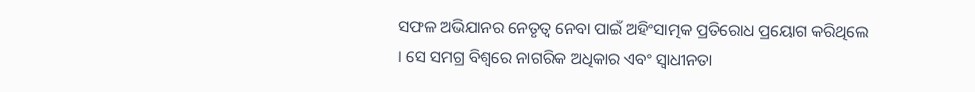ସଫଳ ଅଭିଯାନର ନେତୃତ୍ୱ ନେବା ପାଇଁ ଅହିଂସାତ୍ମକ ପ୍ରତିରୋଧ ପ୍ରୟୋଗ କରିଥିଲେ । ସେ ସମଗ୍ର ବିଶ୍ୱରେ ନାଗରିକ ଅଧିକାର ଏବଂ ସ୍ୱାଧୀନତା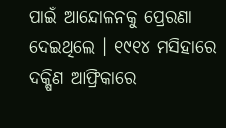ପାଇଁ ଆନ୍ଦୋଳନକୁ ପ୍ରେରଣା ଦେଇଥିଲେ । ୧୯୧୪ ମସିହାରେ ଦକ୍ଷିଣ ଆଫ୍ରିକାରେ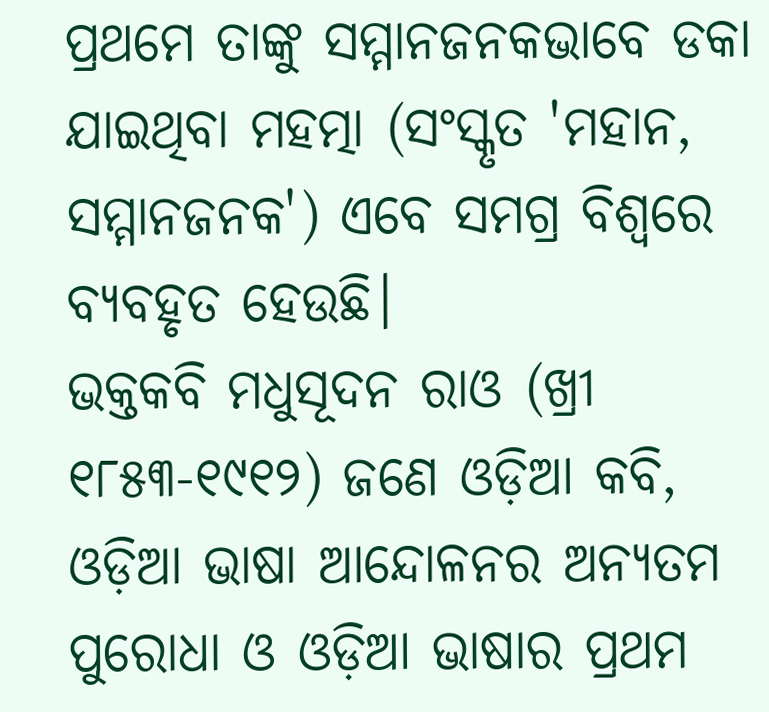ପ୍ରଥମେ ତାଙ୍କୁ ସମ୍ମାନଜନକଭାବେ ଡକା ଯାଇଥିବା ମହତ୍ମା (ସଂସ୍କୃତ 'ମହାନ, ସମ୍ମାନଜନକ') ଏବେ ସମଗ୍ର ବିଶ୍ୱରେ ବ୍ୟବହୃତ ହେଉଛି।
ଭକ୍ତକବି ମଧୁସୂଦନ ରାଓ (ଖ୍ରୀ ୧୮୫୩-୧୯୧୨) ଜଣେ ଓଡ଼ିଆ କବି, ଓଡ଼ିଆ ଭାଷା ଆନ୍ଦୋଳନର ଅନ୍ୟତମ ପୁରୋଧା ଓ ଓଡ଼ିଆ ଭାଷାର ପ୍ରଥମ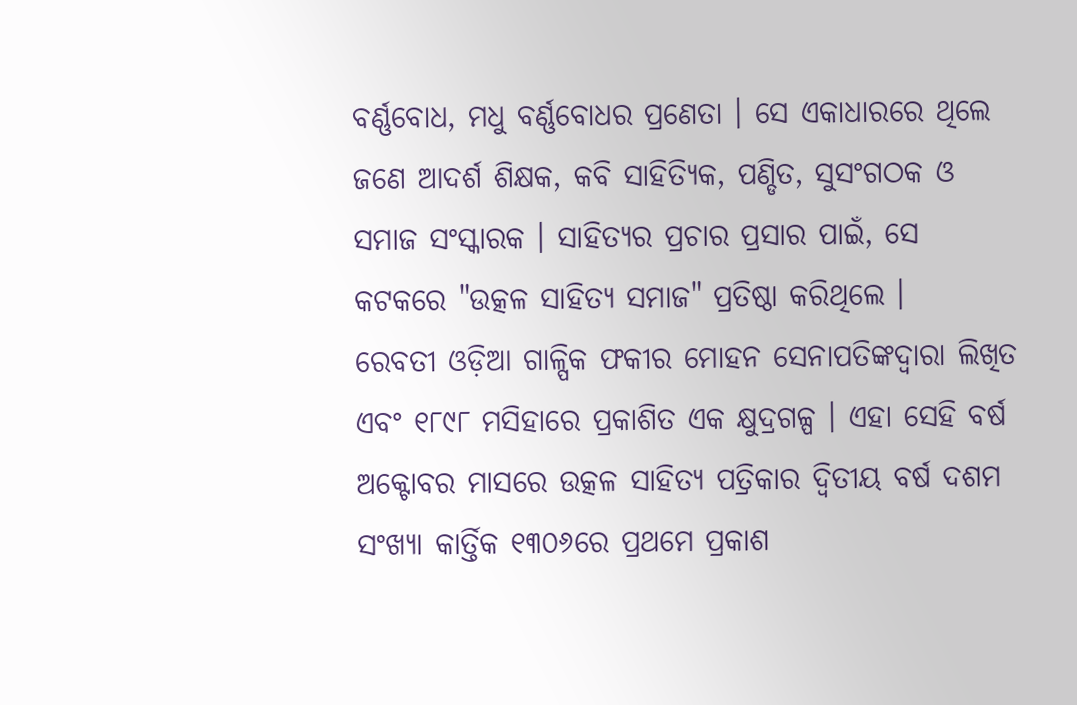ବର୍ଣ୍ଣବୋଧ, ମଧୁ ବର୍ଣ୍ଣବୋଧର ପ୍ରଣେତା । ସେ ଏକାଧାରରେ ଥିଲେ ଜଣେ ଆଦର୍ଶ ଶିକ୍ଷକ, କବି ସାହିତ୍ୟିକ, ପଣ୍ଡିତ, ସୁସଂଗଠକ ଓ ସମାଜ ସଂସ୍କାରକ । ସାହିତ୍ୟର ପ୍ରଚାର ପ୍ରସାର ପାଇଁ, ସେ କଟକରେ "ଉତ୍କଳ ସାହିତ୍ୟ ସମାଜ" ପ୍ରତିଷ୍ଠା କରିଥିଲେ ।
ରେବତୀ ଓଡ଼ିଆ ଗାଳ୍ପିକ ଫକୀର ମୋହନ ସେନାପତିଙ୍କଦ୍ୱାରା ଲିଖିତ ଏବଂ ୧୮୯୮ ମସିହାରେ ପ୍ରକାଶିତ ଏକ କ୍ଷୁଦ୍ରଗଳ୍ପ । ଏହା ସେହି ବର୍ଷ ଅକ୍ଟୋବର ମାସରେ ଉତ୍କଳ ସାହିତ୍ୟ ପତ୍ରିକାର ଦ୍ୱିତୀୟ ବର୍ଷ ଦଶମ ସଂଖ୍ୟା କାର୍ତ୍ତିକ ୧୩୦୬ରେ ପ୍ରଥମେ ପ୍ରକାଶ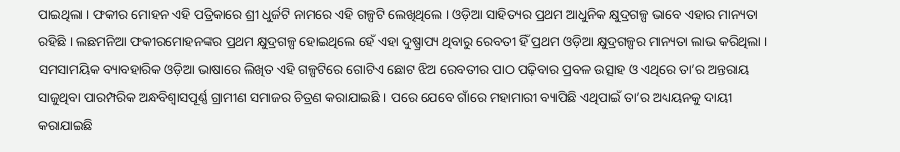ପାଇଥିଲା । ଫକୀର ମୋହନ ଏହି ପତ୍ରିକାରେ ଶ୍ରୀ ଧୁର୍ଜଟି ନାମରେ ଏହି ଗଳ୍ପଟି ଲେଖିଥିଲେ । ଓଡ଼ିଆ ସାହିତ୍ୟର ପ୍ରଥମ ଆଧୁନିକ କ୍ଷୁଦ୍ରଗଳ୍ପ ଭାବେ ଏହାର ମାନ୍ୟତା ରହିଛି । ଲଛମନିଆ ଫକୀରମୋହନଙ୍କର ପ୍ରଥମ କ୍ଷୁଦ୍ରଗଳ୍ପ ହୋଇଥିଲେ ହେଁ ଏହା ଦୁଷ୍ପ୍ରାପ୍ୟ ଥିବାରୁ ରେବତୀ ହିଁ ପ୍ରଥମ ଓଡ଼ିଆ କ୍ଷୁଦ୍ରଗଳ୍ପର ମାନ୍ୟତା ଲାଭ କରିଥିଲା । ସମସାମୟିକ ବ୍ୟାବହାରିକ ଓଡ଼ିଆ ଭାଷାରେ ଲିଖିତ ଏହି ଗଳ୍ପଟିରେ ଗୋଟିଏ ଛୋଟ ଝିଅ ରେବତୀର ପାଠ ପଢ଼ିବାର ପ୍ରବଳ ଉତ୍ସାହ ଓ ଏଥିରେ ତା’ର ଅନ୍ତରାୟ ସାଜୁଥିବା ପାରମ୍ପରିକ ଅନ୍ଧବିଶ୍ୱାସପୂର୍ଣ୍ଣ ଗ୍ରାମୀଣ ସମାଜର ଚିତ୍ରଣ କରାଯାଇଛି । ପରେ ଯେବେ ଗାଁରେ ମହାମାରୀ ବ୍ୟାପିଛି ଏଥିପାଇଁ ତା’ର ଅଧ୍ୟୟନକୁ ଦାୟୀ କରାଯାଇଛି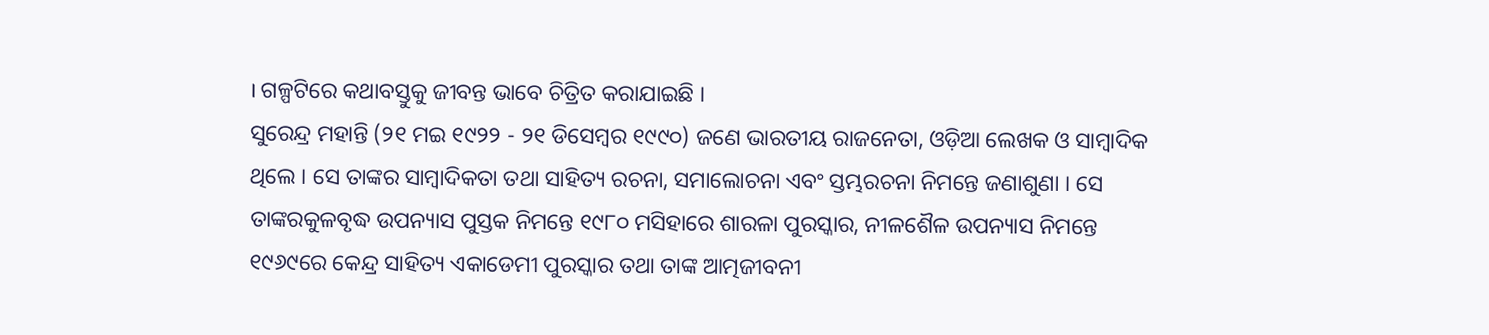। ଗଳ୍ପଟିରେ କଥାବସ୍ତୁକୁ ଜୀବନ୍ତ ଭାବେ ଚିତ୍ରିତ କରାଯାଇଛି ।
ସୁରେନ୍ଦ୍ର ମହାନ୍ତି (୨୧ ମଇ ୧୯୨୨ - ୨୧ ଡିସେମ୍ବର ୧୯୯୦) ଜଣେ ଭାରତୀୟ ରାଜନେତା, ଓଡ଼ିଆ ଲେଖକ ଓ ସାମ୍ବାଦିକ ଥିଲେ । ସେ ତାଙ୍କର ସାମ୍ବାଦିକତା ତଥା ସାହିତ୍ୟ ରଚନା, ସମାଲୋଚନା ଏବଂ ସ୍ତମ୍ଭରଚନା ନିମନ୍ତେ ଜଣାଶୁଣା । ସେ ତାଙ୍କରକୁଳବୃଦ୍ଧ ଉପନ୍ୟାସ ପୁସ୍ତକ ନିମନ୍ତେ ୧୯୮୦ ମସିହାରେ ଶାରଳା ପୁରସ୍କାର, ନୀଳଶୈଳ ଉପନ୍ୟାସ ନିମନ୍ତେ ୧୯୬୯ରେ କେନ୍ଦ୍ର ସାହିତ୍ୟ ଏକାଡେମୀ ପୁରସ୍କାର ତଥା ତାଙ୍କ ଆତ୍ମଜୀବନୀ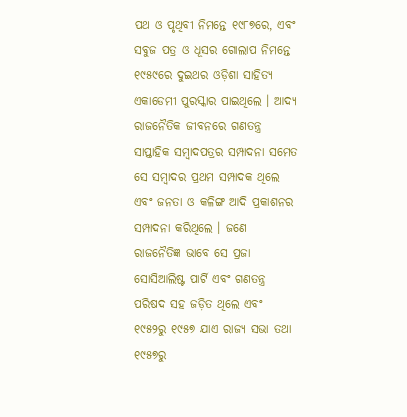ପଥ ଓ ପୃଥିବୀ ନିମନ୍ତେ ୧୯୮୭ରେ, ଏବଂ ସବୁଜ ପତ୍ର ଓ ଧୂସର ଗୋଲାପ ନିମନ୍ତେ ୧୯୫୯ରେ ଦୁଇଥର ଓଡ଼ିଶା ସାହିତ୍ୟ ଏକାଡେମୀ ପୁରସ୍କାର ପାଇଥିଲେ । ଆଦ୍ୟ ରାଜନୈତିକ ଜୀବନରେ ଗଣତନ୍ତ୍ର ସାପ୍ତାହିକ ସମ୍ବାଦପତ୍ରର ସମ୍ପାଦନା ସମେତ ସେ ସମ୍ବାଦର ପ୍ରଥମ ସମ୍ପାଦକ ଥିଲେ ଏବଂ ଜନତା ଓ କଳିଙ୍ଗ ଆଦି ପ୍ରକାଶନର ସମ୍ପାଦନା କରିଥିଲେ । ଜଣେ ରାଜନୈତିଜ୍ଞ ଭାବେ ସେ ପ୍ରଜା ସୋସିଆଲିଷ୍ଟ ପାର୍ଟି ଏବଂ ଗଣତନ୍ତ୍ର ପରିଷଦ ସହ ଜଡ଼ିତ ଥିଲେ ଏବଂ ୧୯୫୨ରୁ ୧୯୫୭ ଯାଏ ରାଜ୍ୟ ସଭା ତଥା ୧୯୫୭ରୁ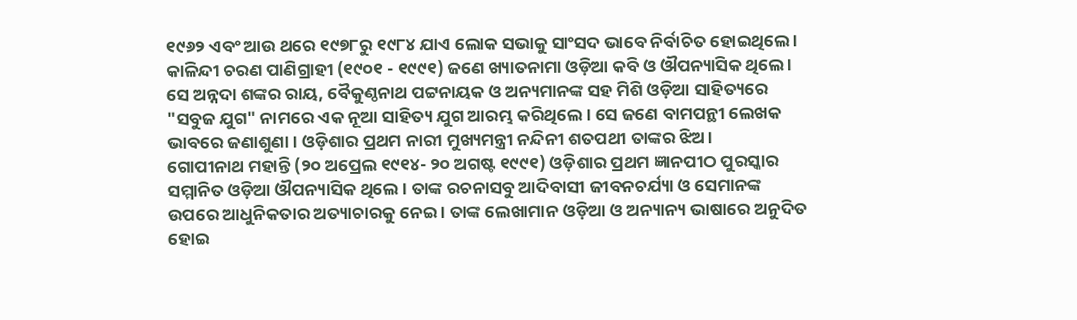୧୯୬୨ ଏବଂ ଆଉ ଥରେ ୧୯୭୮ରୁ ୧୯୮୪ ଯାଏ ଲୋକ ସଭାକୁ ସାଂସଦ ଭାବେ ନିର୍ବାଚିତ ହୋଇଥିଲେ ।
କାଳିନ୍ଦୀ ଚରଣ ପାଣିଗ୍ରାହୀ (୧୯୦୧ - ୧୯୯୧) ଜଣେ ଖ୍ୟାତନାମା ଓଡ଼ିଆ କବି ଓ ଔପନ୍ୟାସିକ ଥିଲେ । ସେ ଅନ୍ନଦା ଶଙ୍କର ରାୟ, ବୈକୁଣ୍ଠନାଥ ପଟ୍ଟନାୟକ ଓ ଅନ୍ୟମାନଙ୍କ ସହ ମିଶି ଓଡ଼ିଆ ସାହିତ୍ୟରେ "ସବୁଜ ଯୁଗ" ନାମରେ ଏକ ନୂଆ ସାହିତ୍ୟ ଯୁଗ ଆରମ୍ଭ କରିଥିଲେ । ସେ ଜଣେ ବାମପନ୍ଥୀ ଲେଖକ ଭାବରେ ଜଣାଶୁଣା । ଓଡ଼ିଶାର ପ୍ରଥମ ନାରୀ ମୁଖ୍ୟମନ୍ତ୍ରୀ ନନ୍ଦିନୀ ଶତପଥୀ ତାଙ୍କର ଝିଅ ।
ଗୋପୀନାଥ ମହାନ୍ତି (୨୦ ଅପ୍ରେଲ ୧୯୧୪- ୨୦ ଅଗଷ୍ଟ ୧୯୯୧) ଓଡ଼ିଶାର ପ୍ରଥମ ଜ୍ଞାନପୀଠ ପୁରସ୍କାର ସମ୍ମାନିତ ଓଡ଼ିଆ ଔପନ୍ୟାସିକ ଥିଲେ । ତାଙ୍କ ରଚନାସବୁ ଆଦିବାସୀ ଜୀବନଚର୍ଯ୍ୟା ଓ ସେମାନଙ୍କ ଉପରେ ଆଧୁନିକତାର ଅତ୍ୟାଚାରକୁ ନେଇ । ତାଙ୍କ ଲେଖାମାନ ଓଡ଼ିଆ ଓ ଅନ୍ୟାନ୍ୟ ଭାଷାରେ ଅନୁଦିତ ହୋଇ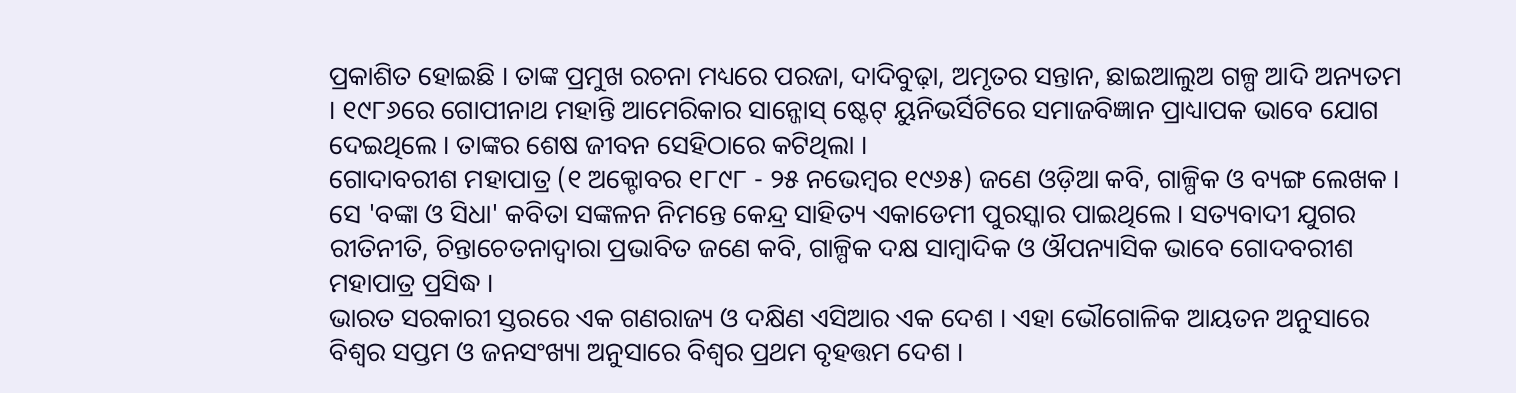ପ୍ରକାଶିତ ହୋଇଛି । ତାଙ୍କ ପ୍ରମୁଖ ରଚନା ମଧ୍ୟରେ ପରଜା, ଦାଦିବୁଢ଼ା, ଅମୃତର ସନ୍ତାନ, ଛାଇଆଲୁଅ ଗଳ୍ପ ଆଦି ଅନ୍ୟତମ । ୧୯୮୬ରେ ଗୋପୀନାଥ ମହାନ୍ତି ଆମେରିକାର ସାନ୍ଜୋସ୍ ଷ୍ଟେଟ୍ ୟୁନିଭର୍ସିଟିରେ ସମାଜବିଜ୍ଞାନ ପ୍ରାଧ୍ୟାପକ ଭାବେ ଯୋଗ ଦେଇଥିଲେ । ତାଙ୍କର ଶେଷ ଜୀବନ ସେହିଠାରେ କଟିଥିଲା ।
ଗୋଦାବରୀଶ ମହାପାତ୍ର (୧ ଅକ୍ଟୋବର ୧୮୯୮ - ୨୫ ନଭେମ୍ବର ୧୯୬୫) ଜଣେ ଓଡ଼ିଆ କବି, ଗାଳ୍ପିକ ଓ ବ୍ୟଙ୍ଗ ଲେଖକ । ସେ 'ବଙ୍କା ଓ ସିଧା' କବିତା ସଙ୍କଳନ ନିମନ୍ତେ କେନ୍ଦ୍ର ସାହିତ୍ୟ ଏକାଡେମୀ ପୁରସ୍କାର ପାଇଥିଲେ । ସତ୍ୟବାଦୀ ଯୁଗର ରୀତିନୀତି, ଚିନ୍ତାଚେତନାଦ୍ୱାରା ପ୍ରଭାବିତ ଜଣେ କବି, ଗାଳ୍ପିକ ଦକ୍ଷ ସାମ୍ବାଦିକ ଓ ଔପନ୍ୟାସିକ ଭାବେ ଗୋଦବରୀଶ ମହାପାତ୍ର ପ୍ରସିଦ୍ଧ ।
ଭାରତ ସରକାରୀ ସ୍ତରରେ ଏକ ଗଣରାଜ୍ୟ ଓ ଦକ୍ଷିଣ ଏସିଆର ଏକ ଦେଶ । ଏହା ଭୌଗୋଳିକ ଆୟତନ ଅନୁସାରେ ବିଶ୍ୱର ସପ୍ତମ ଓ ଜନସଂଖ୍ୟା ଅନୁସାରେ ବିଶ୍ୱର ପ୍ରଥମ ବୃହତ୍ତମ ଦେଶ ।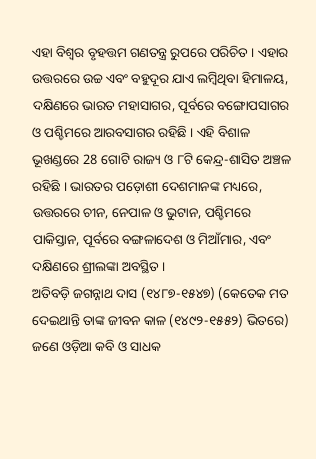ଏହା ବିଶ୍ୱର ବୃହତ୍ତମ ଗଣତନ୍ତ୍ର ରୁପରେ ପରିଚିତ । ଏହାର ଉତ୍ତରରେ ଉଚ୍ଚ ଏବଂ ବହୁଦୂର ଯାଏ ଲମ୍ବିଥିବା ହିମାଳୟ, ଦକ୍ଷିଣରେ ଭାରତ ମହାସାଗର, ପୂର୍ବରେ ବଙ୍ଗୋପସାଗର ଓ ପଶ୍ଚିମରେ ଆରବସାଗର ରହିଛି । ଏହି ବିଶାଳ ଭୂଖଣ୍ଡରେ 28 ଗୋଟି ରାଜ୍ୟ ଓ ୮ଟି କେନ୍ଦ୍ର-ଶାସିତ ଅଞ୍ଚଳ ରହିଛି । ଭାରତର ପଡ଼ୋଶୀ ଦେଶମାନଙ୍କ ମଧ୍ୟରେ, ଉତ୍ତରରେ ଚୀନ, ନେପାଳ ଓ ଭୁଟାନ, ପଶ୍ଚିମରେ ପାକିସ୍ତାନ, ପୂର୍ବରେ ବଙ୍ଗଳାଦେଶ ଓ ମିଆଁମାର, ଏବଂ ଦକ୍ଷିଣରେ ଶ୍ରୀଲଙ୍କା ଅବସ୍ଥିତ ।
ଅତିବଡ଼ି ଜଗନ୍ନାଥ ଦାସ (୧୪୮୭-୧୫୪୭) (କେତେକ ମତ ଦେଇଥାନ୍ତି ତାଙ୍କ ଜୀବନ କାଳ (୧୪୯୨-୧୫୫୨) ଭିତରେ) ଜଣେ ଓଡ଼ିଆ କବି ଓ ସାଧକ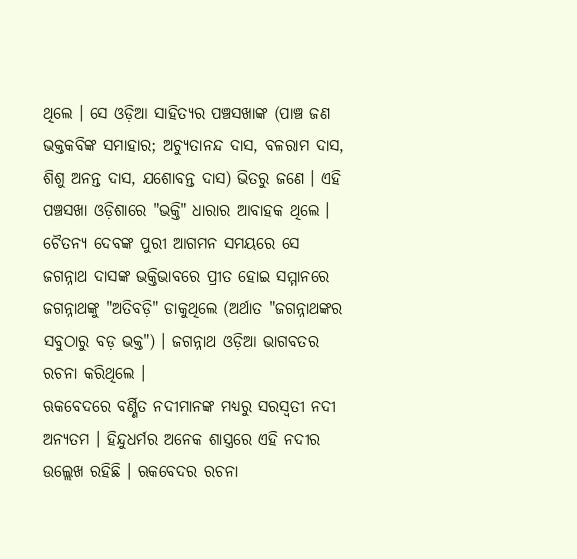ଥିଲେ । ସେ ଓଡ଼ିଆ ସାହିତ୍ୟର ପଞ୍ଚସଖାଙ୍କ (ପାଞ୍ଚ ଜଣ ଭକ୍ତକବିଙ୍କ ସମାହାର; ଅଚ୍ୟୁତାନନ୍ଦ ଦାସ, ବଳରାମ ଦାସ, ଶିଶୁ ଅନନ୍ତ ଦାସ, ଯଶୋବନ୍ତ ଦାସ) ଭିତରୁ ଜଣେ । ଏହି ପଞ୍ଚସଖା ଓଡ଼ିଶାରେ "ଭକ୍ତି" ଧାରାର ଆବାହକ ଥିଲେ । ଚୈତନ୍ୟ ଦେବଙ୍କ ପୁରୀ ଆଗମନ ସମୟରେ ସେ ଜଗନ୍ନାଥ ଦାସଙ୍କ ଭକ୍ତିଭାବରେ ପ୍ରୀତ ହୋଇ ସମ୍ମାନରେ ଜଗନ୍ନାଥଙ୍କୁ "ଅତିବଡ଼ି" ଡାକୁଥିଲେ (ଅର୍ଥାତ "ଜଗନ୍ନାଥଙ୍କର ସବୁଠାରୁ ବଡ଼ ଭକ୍ତ") । ଜଗନ୍ନାଥ ଓଡ଼ିଆ ଭାଗବତର ରଚନା କରିଥିଲେ ।
ଋକବେଦରେ ବର୍ଣ୍ଣିତ ନଦୀମାନଙ୍କ ମଧ୍ୟରୁ ସରସ୍ୱତୀ ନଦୀ ଅନ୍ୟତମ । ହିନ୍ଦୁଧର୍ମର ଅନେକ ଶାସ୍ତ୍ରରେ ଏହି ନଦୀର ଉଲ୍ଲେଖ ରହିଛି । ଋକବେଦର ରଚନା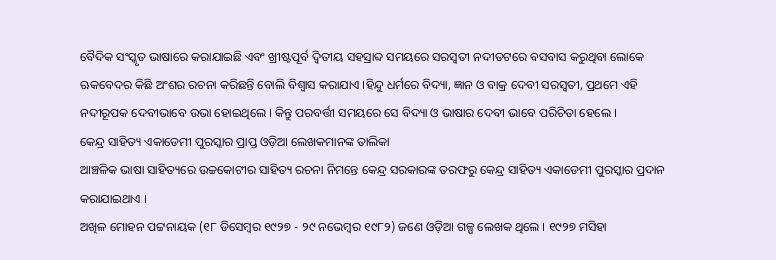ବୈଦିକ ସଂସ୍କୃତ ଭାଷାରେ କରାଯାଇଛି ଏବଂ ଖ୍ରୀଷ୍ଟପୂର୍ବ ଦ୍ୱିତୀୟ ସହସ୍ରାବ୍ଦ ସମୟରେ ସରସ୍ୱତୀ ନଦୀତଟରେ ବସବାସ କରୁଥିବା ଲୋକେ ଋକବେଦର କିଛି ଅଂଶର ରଚନା କରିଛନ୍ତି ବୋଲି ବିଶ୍ୱାସ କରାଯାଏ ।ହିନ୍ଦୁ ଧର୍ମରେ ବିଦ୍ୟା, ଜ୍ଞାନ ଓ ବାକ୍ର ଦେବୀ ସରସ୍ୱତୀ, ପ୍ରଥମେ ଏହି ନଦୀରୂପକ ଦେବୀଭାବେ ଉଭା ହୋଇଥିଲେ । କିନ୍ତୁ ପରବର୍ତ୍ତୀ ସମୟରେ ସେ ବିଦ୍ୟା ଓ ଭାଷାର ଦେବୀ ଭାବେ ପରିଚିତା ହେଲେ ।
କେନ୍ଦ୍ର ସାହିତ୍ୟ ଏକାଡେମୀ ପୁରସ୍କାର ପ୍ରାପ୍ତ ଓଡ଼ିଆ ଲେଖକମାନଙ୍କ ତାଲିକା
ଆଞ୍ଚଳିକ ଭାଷା ସାହିତ୍ୟରେ ଉଚ୍ଚକୋଟୀର ସାହିତ୍ୟ ରଚନା ନିମନ୍ତେ କେନ୍ଦ୍ର ସରକାରଙ୍କ ତରଫରୁ କେନ୍ଦ୍ର ସାହିତ୍ୟ ଏକାଡେମୀ ପୁରସ୍କାର ପ୍ରଦାନ କରାଯାଇଥାଏ ।
ଅଖିଳ ମୋହନ ପଟ୍ଟନାୟକ (୧୮ ଡିସେମ୍ବର ୧୯୨୭ - ୨୯ ନଭେମ୍ବର ୧୯୮୨) ଜଣେ ଓଡ଼ିଆ ଗଳ୍ପ ଲେଖକ ଥିଲେ । ୧୯୨୭ ମସିହା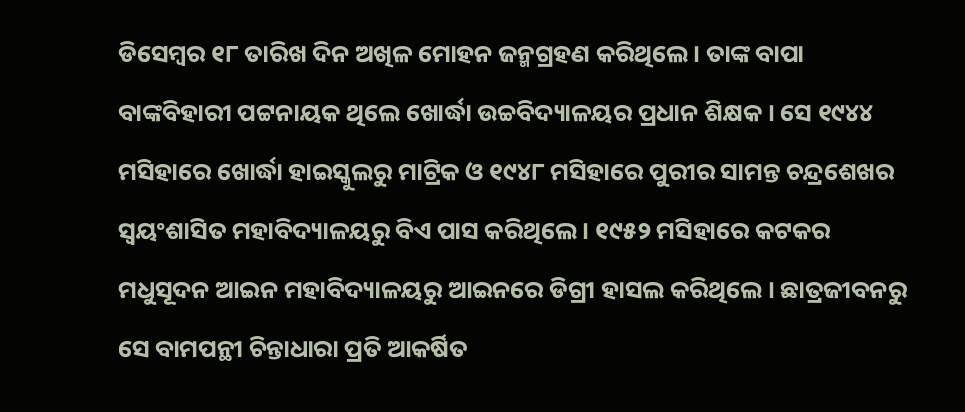ଡିସେମ୍ବର ୧୮ ତାରିଖ ଦିନ ଅଖିଳ ମୋହନ ଜନ୍ମଗ୍ରହଣ କରିଥିଲେ । ତାଙ୍କ ବାପା ବାଙ୍କବିହାରୀ ପଟ୍ଟନାୟକ ଥିଲେ ଖୋର୍ଦ୍ଧା ଉଚ୍ଚବିଦ୍ୟାଳୟର ପ୍ରଧାନ ଶିକ୍ଷକ । ସେ ୧୯୪୪ ମସିହାରେ ଖୋର୍ଦ୍ଧା ହାଇସ୍କୁଲରୁ ମାଟ୍ରିକ ଓ ୧୯୪୮ ମସିହାରେ ପୁରୀର ସାମନ୍ତ ଚନ୍ଦ୍ରଶେଖର ସ୍ୱୟଂଶାସିତ ମହାବିଦ୍ୟାଳୟରୁ ବିଏ ପାସ କରିଥିଲେ । ୧୯୫୨ ମସିହାରେ କଟକର ମଧୁସୂଦନ ଆଇନ ମହାବିଦ୍ୟାଳୟରୁ ଆଇନରେ ଡିଗ୍ରୀ ହାସଲ କରିଥିଲେ । ଛାତ୍ରଜୀବନରୁ ସେ ବାମପନ୍ଥୀ ଚିନ୍ତାଧାରା ପ୍ରତି ଆକର୍ଷିତ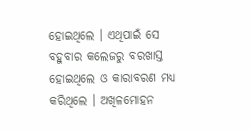ହୋଇଥିଲେ । ଏଥିପାଇଁ ସେ ବହୁବାର କଲେଜରୁ ବରଖାସ୍ତ ହୋଇଥିଲେ ଓ କାରାବରଣ ମଧ୍ୟ କରିଥିଲେ । ଅଖିଳମୋହନ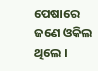ପେଷାରେ ଜଣେ ଓକିଲ ଥିଲେ ।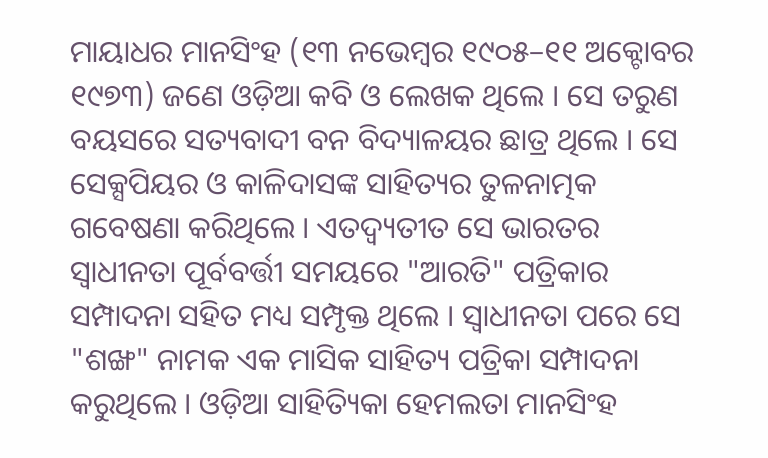ମାୟାଧର ମାନସିଂହ (୧୩ ନଭେମ୍ବର ୧୯୦୫–୧୧ ଅକ୍ଟୋବର ୧୯୭୩) ଜଣେ ଓଡ଼ିଆ କବି ଓ ଲେଖକ ଥିଲେ । ସେ ତରୁଣ ବୟସରେ ସତ୍ୟବାଦୀ ବନ ବିଦ୍ୟାଳୟର ଛାତ୍ର ଥିଲେ । ସେ ସେକ୍ସପିୟର ଓ କାଳିଦାସଙ୍କ ସାହିତ୍ୟର ତୁଳନାତ୍ମକ ଗବେଷଣା କରିଥିଲେ । ଏତଦ୍ବ୍ୟତୀତ ସେ ଭାରତର ସ୍ୱାଧୀନତା ପୂର୍ବବର୍ତ୍ତୀ ସମୟରେ "ଆରତି" ପତ୍ରିକାର ସମ୍ପାଦନା ସହିତ ମଧ୍ୟ ସମ୍ପୃକ୍ତ ଥିଲେ । ସ୍ୱାଧୀନତା ପରେ ସେ "ଶଙ୍ଖ" ନାମକ ଏକ ମାସିକ ସାହିତ୍ୟ ପତ୍ରିକା ସମ୍ପାଦନା କରୁଥିଲେ । ଓଡ଼ିଆ ସାହିତ୍ୟିକା ହେମଲତା ମାନସିଂହ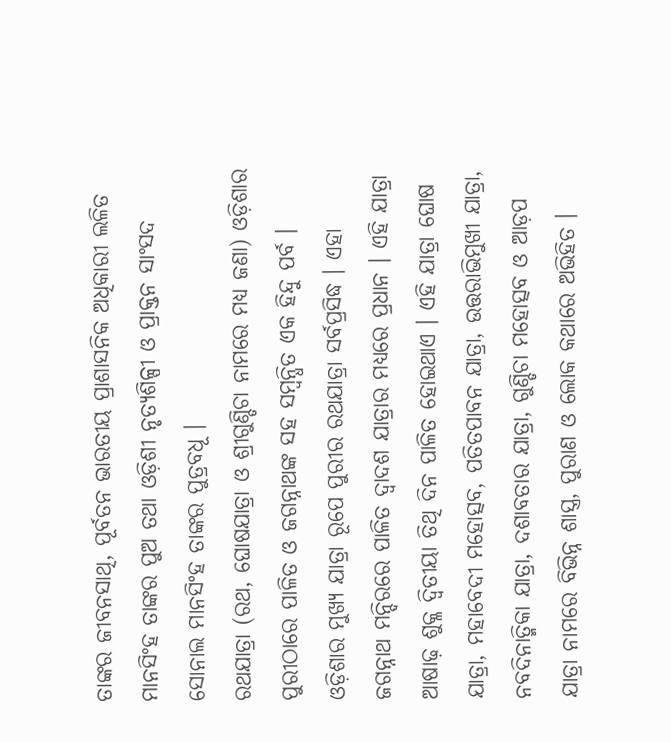ତାଙ୍କର ଜୀବନସାଥି, ପୂର୍ବତନ ଭାରତୀୟ ପ୍ରାଶାସନିକ ଅଧିକାରୀ ଲଳିତ ମାନସିଂହ ତାଙ୍କର ପୁଅ ତଥା ଓଡ଼ିଶୀ ନୃତ୍ୟଶିଳ୍ପୀ ଓ ପ୍ରାକ୍ତନ ସାଂସଦ ସୋନାଲ ମାନସିଂହ ତାଙ୍କର ପୁତ୍ରବଧୂ ।
ରଥଯାତ୍ରା (ରଥ, ଘୋଷଯାତ୍ରା ଓ ଶ୍ରୀଗୁଣ୍ଡିଚା ନାମରେ ମଧ୍ୟ ଜଣା) ଓଡ଼ିଶାର ପୁରୀଠାରେ ପାଳିତ ଓ ଜଗନ୍ନାଥଙ୍କ ସହ ସମ୍ବନ୍ଧିତ ଏକ ହିନ୍ଦୁ ପର୍ବ । ଓଡ଼ିଶାର ମୁଖ୍ୟ ଯାତ୍ରା ରୂପେ ପୁରୀର ରଥଯାତ୍ରା ସର୍ବପ୍ରସିଦ୍ଧ । ଏହା ଜଗନ୍ନାଥ ମନ୍ଦିରରେ ପାଳିତ ଦ୍ୱାଦଶ ଯାତ୍ରାର ମଧ୍ୟରେ ପ୍ରଧାନ । ଏହି ଯାତ୍ରା ଆଷାଢ଼ ଶୁକ୍ଳ ଦ୍ୱିତୀୟା ତିଥି ଦିନ ପାଳିତ ହୋଇଥାଏ । ଏହି ଯାତ୍ରା ଘୋଷ ଯାତ୍ରା, ମହାବେଦୀ ମହୋତ୍ସବ, ପତିତପାବନ ଯାତ୍ରା, ଉତ୍ତରାଭିମୁଖୀ ଯାତ୍ରା, ନବଦିନାତ୍ମିକା ଯାତ୍ରା, ଦଶାବତାର ଯାତ୍ରା, ଗୁଣ୍ଡିଚା ମହୋତ୍ସବ ଓ ଆଡ଼ପ ଯାତ୍ରା ନାମରେ ବିଭିନ୍ନ ଶାସ୍ତ୍ର, ପୁରାଣ ଓ ଲୋକ କଥାରେ ଅଭିହିତ ।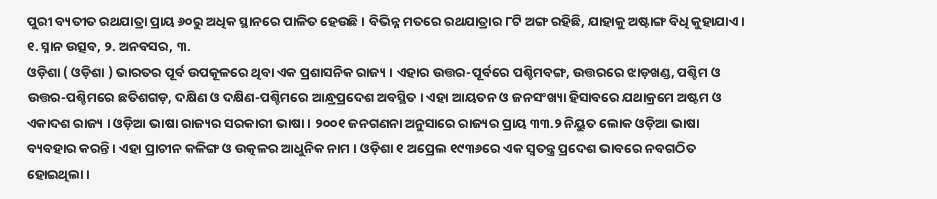ପୁରୀ ବ୍ୟତୀତ ରଥଯାତ୍ରା ପ୍ରାୟ ୬୦ରୁ ଅଧିକ ସ୍ଥାନରେ ପାଳିତ ହେଉଛି । ବିଭିନ୍ନ ମତରେ ରଥଯାତ୍ରାର ୮ଟି ଅଙ୍ଗ ରହିଛି, ଯାହାକୁ ଅଷ୍ଟାଙ୍ଗ ବିଧି କୁହାଯାଏ । ୧. ସ୍ନାନ ଉତ୍ସବ, ୨. ଅନବସର, ୩.
ଓଡ଼ିଶା ( ଓଡ଼ିଶା ) ଭାରତର ପୂର୍ବ ଉପକୂଳରେ ଥିବା ଏକ ପ୍ରଶାସନିକ ରାଜ୍ୟ । ଏହାର ଉତ୍ତର-ପୂର୍ବରେ ପଶ୍ଚିମବଙ୍ଗ, ଉତ୍ତରରେ ଝାଡ଼ଖଣ୍ଡ, ପଶ୍ଚିମ ଓ ଉତ୍ତର-ପଶ୍ଚିମରେ ଛତିଶଗଡ଼, ଦକ୍ଷିଣ ଓ ଦକ୍ଷିଣ-ପଶ୍ଚିମରେ ଆନ୍ଧ୍ରପ୍ରଦେଶ ଅବସ୍ଥିତ । ଏହା ଆୟତନ ଓ ଜନସଂଖ୍ୟା ହିସାବରେ ଯଥାକ୍ରମେ ଅଷ୍ଟମ ଓ ଏକାଦଶ ରାଜ୍ୟ । ଓଡ଼ିଆ ଭାଷା ରାଜ୍ୟର ସରକାରୀ ଭାଷା । ୨୦୦୧ ଜନଗଣନା ଅନୁସାରେ ରାଜ୍ୟର ପ୍ରାୟ ୩୩.୨ ନିୟୁତ ଲୋକ ଓଡ଼ିଆ ଭାଷା ବ୍ୟବହାର କରନ୍ତି । ଏହା ପ୍ରାଚୀନ କଳିଙ୍ଗ ଓ ଉତ୍କଳର ଆଧୁନିକ ନାମ । ଓଡ଼ିଶା ୧ ଅପ୍ରେଲ ୧୯୩୬ରେ ଏକ ସ୍ୱତନ୍ତ୍ର ପ୍ରଦେଶ ଭାବରେ ନବଗଠିତ ହୋଇଥିଲା ।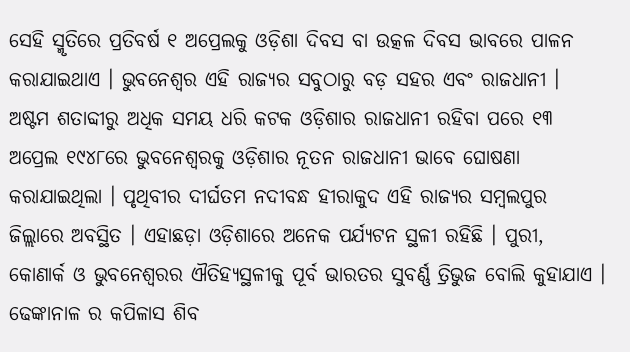ସେହି ସ୍ମୃତିରେ ପ୍ରତିବର୍ଷ ୧ ଅପ୍ରେଲକୁ ଓଡ଼ିଶା ଦିବସ ବା ଉତ୍କଳ ଦିବସ ଭାବରେ ପାଳନ କରାଯାଇଥାଏ । ଭୁବନେଶ୍ୱର ଏହି ରାଜ୍ୟର ସବୁଠାରୁ ବଡ଼ ସହର ଏବଂ ରାଜଧାନୀ । ଅଷ୍ଟମ ଶତାବ୍ଦୀରୁ ଅଧିକ ସମୟ ଧରି କଟକ ଓଡ଼ିଶାର ରାଜଧାନୀ ରହିବା ପରେ ୧୩ ଅପ୍ରେଲ ୧୯୪୮ରେ ଭୁବନେଶ୍ୱରକୁ ଓଡ଼ିଶାର ନୂତନ ରାଜଧାନୀ ଭାବେ ଘୋଷଣା କରାଯାଇଥିଲା । ପୃଥିବୀର ଦୀର୍ଘତମ ନଦୀବନ୍ଧ ହୀରାକୁଦ ଏହି ରାଜ୍ୟର ସମ୍ବଲପୁର ଜିଲ୍ଲାରେ ଅବସ୍ଥିତ । ଏହାଛଡ଼ା ଓଡ଼ିଶାରେ ଅନେକ ପର୍ଯ୍ୟଟନ ସ୍ଥଳୀ ରହିଛି । ପୁରୀ, କୋଣାର୍କ ଓ ଭୁବନେଶ୍ୱରର ଐତିହ୍ୟସ୍ଥଳୀକୁ ପୂର୍ବ ଭାରତର ସୁବର୍ଣ୍ଣ ତ୍ରିଭୁଜ ବୋଲି କୁହାଯାଏ । ଢେଙ୍କାନାଳ ର କପିଳାସ ଶିବ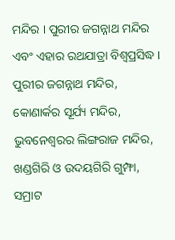ମନ୍ଦିର । ପୁରୀର ଜଗନ୍ନାଥ ମନ୍ଦିର ଏବଂ ଏହାର ରଥଯାତ୍ରା ବିଶ୍ୱପ୍ରସିଦ୍ଧ । ପୁରୀର ଜଗନ୍ନାଥ ମନ୍ଦିର, କୋଣାର୍କର ସୂର୍ଯ୍ୟ ମନ୍ଦିର, ଭୁବନେଶ୍ୱରର ଲିଙ୍ଗରାଜ ମନ୍ଦିର, ଖଣ୍ଡଗିରି ଓ ଉଦୟଗିରି ଗୁମ୍ଫା, ସମ୍ରାଟ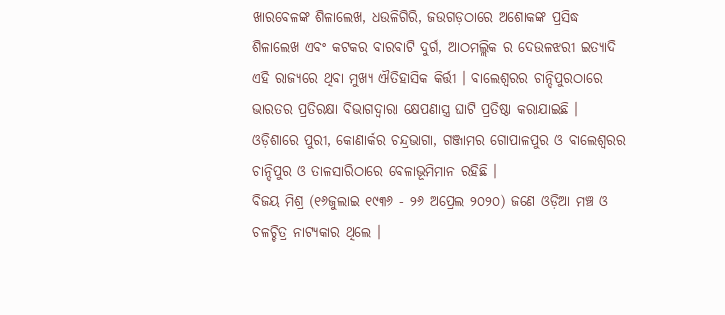ଖାରବେଳଙ୍କ ଶିଳାଲେଖ, ଧଉଳିଗିରି, ଜଉଗଡ଼ଠାରେ ଅଶୋକଙ୍କ ପ୍ରସିଦ୍ଧ ଶିଳାଲେଖ ଏବଂ କଟକର ବାରବାଟି ଦୁର୍ଗ, ଆଠମଲ୍ଲିକ ର ଦେଉଳଝରୀ ଇତ୍ୟାଦି ଏହି ରାଜ୍ୟରେ ଥିବା ମୁଖ୍ୟ ଐତିହାସିକ କିର୍ତ୍ତୀ । ବାଲେଶ୍ୱରର ଚାନ୍ଦିପୁରଠାରେ ଭାରତର ପ୍ରତିରକ୍ଷା ବିଭାଗଦ୍ୱାରା କ୍ଷେପଣାସ୍ତ୍ର ଘାଟି ପ୍ରତିଷ୍ଠା କରାଯାଇଛି । ଓଡ଼ିଶାରେ ପୁରୀ, କୋଣାର୍କର ଚନ୍ଦ୍ରଭାଗା, ଗଞ୍ଜାମର ଗୋପାଳପୁର ଓ ବାଲେଶ୍ୱରର ଚାନ୍ଦିପୁର ଓ ତାଳସାରିଠାରେ ବେଳାଭୂମିମାନ ରହିଛି ।
ବିଜୟ ମିଶ୍ର (୧୬ଜୁଲାଇ ୧୯୩୬ - ୨୬ ଅପ୍ରେଲ ୨୦୨୦) ଜଣେ ଓଡ଼ିଆ ମଞ୍ଚ ଓ ଚଳଚ୍ଚିତ୍ର ନାଟ୍ୟକାର ଥିଲେ ।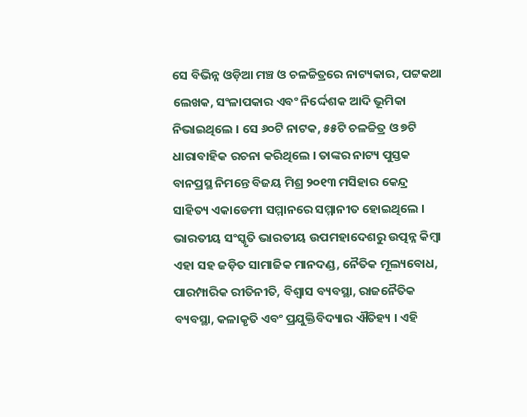ସେ ବିଭିନ୍ନ ଓଡ଼ିଆ ମଞ୍ଚ ଓ ଚଳଚ୍ଚିତ୍ରରେ ନାଟ୍ୟକାର, ପଟ୍ଟକଥା ଲେଖକ, ସଂଳାପକାର ଏବଂ ନିର୍ଦ୍ଦେଶକ ଆଦି ଭୂମିକା ନିଭାଇଥିଲେ । ସେ ୬୦ଟି ନାଟକ, ୫୫ଟି ଚଳଚ୍ଚିତ୍ର ଓ ୭ଟି ଧାରାବାହିକ ରଚନା କରିଥିଲେ । ତାଙ୍କର ନାଟ୍ୟ ପୁସ୍ତକ ବାନପ୍ରସ୍ଥ ନିମନ୍ତେ ବିଜୟ ମିଶ୍ର ୨୦୧୩ ମସିହାର କେନ୍ଦ୍ର ସାହିତ୍ୟ ଏକାଡେମୀ ସମ୍ମାନରେ ସମ୍ମାନୀତ ହୋଇଥିଲେ ।
ଭାରତୀୟ ସଂସ୍କୃତି ଭାରତୀୟ ଉପମହାଦେଶରୁ ଉତ୍ପନ୍ନ କିମ୍ବା ଏହା ସହ ଜଡ଼ିତ ସାମାଜିକ ମାନଦଣ୍ଡ, ନୈତିକ ମୂଲ୍ୟବୋଧ, ପାରମ୍ପାରିକ ରୀତିନୀତି, ବିଶ୍ୱାସ ବ୍ୟବସ୍ଥା, ରାଜନୈତିକ ବ୍ୟବସ୍ଥା, କଳାକୃତି ଏବଂ ପ୍ରଯୁକ୍ତିବିଦ୍ୟାର ଐତିହ୍ୟ । ଏହି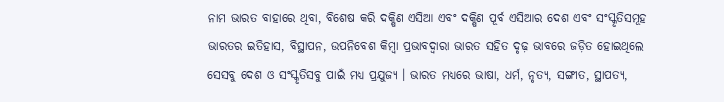ନାମ ଭାରତ ବାହାରେ ଥିବା, ବିଶେଷ କରି ଦକ୍ଷିଣ ଏସିଆ ଏବଂ ଦକ୍ଷିଣ ପୂର୍ବ ଏସିଆର ଦେଶ ଏବଂ ସଂସ୍କୃତିସମୂହ ଭାରତର ଇତିହାସ, ବିସ୍ଥାପନ, ଉପନିବେଶ କିମ୍ବା ପ୍ରଭାବଦ୍ୱାରା ଭାରତ ସହିତ ଦୃଢ଼ ଭାବରେ ଜଡ଼ିତ ହୋଇଥିଲେ ସେସବୁ ଦେଶ ଓ ସଂସ୍କୃତିସବୁ ପାଇଁ ମଧ୍ୟ ପ୍ରଯୁଜ୍ୟ । ଭାରତ ମଧ୍ୟରେ ଭାଷା, ଧର୍ମ, ନୃତ୍ୟ, ସଙ୍ଗୀତ, ସ୍ଥାପତ୍ୟ,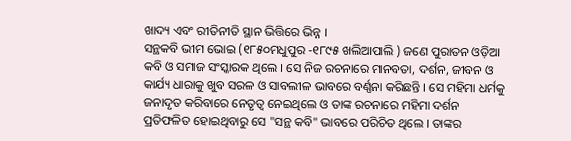ଖାଦ୍ୟ ଏବଂ ରୀତିନୀତି ସ୍ଥାନ ଭିତ୍ତିରେ ଭିନ୍ନ ।
ସନ୍ଥକବି ଭୀମ ଭୋଇ (୧୮୫୦ମଧୁପୁର -୧୮୯୫ ଖଲିଆପାଲି ) ଜଣେ ପୁରାତନ ଓଡ଼ିଆ କବି ଓ ସମାଜ ସଂସ୍କାରକ ଥିଲେ । ସେ ନିଜ ରଚନାରେ ମାନବତା, ଦର୍ଶନ, ଜୀବନ ଓ କାର୍ଯ୍ୟ ଧାରାକୁ ଖୁବ ସରଳ ଓ ସାବଲୀଳ ଭାବରେ ବର୍ଣ୍ଣନା କରିଛନ୍ତି । ସେ ମହିମା ଧର୍ମକୁ ଜନାଦୃତ କରିବାରେ ନେତୃତ୍ୱ ନେଇଥିଲେ ଓ ତାଙ୍କ ରଚନାରେ ମହିମା ଦର୍ଶନ ପ୍ରତିଫଳିତ ହୋଇଥିବାରୁ ସେ "ସନ୍ଥ କବି" ଭାବରେ ପରିଚିତ ଥିଲେ । ତାଙ୍କର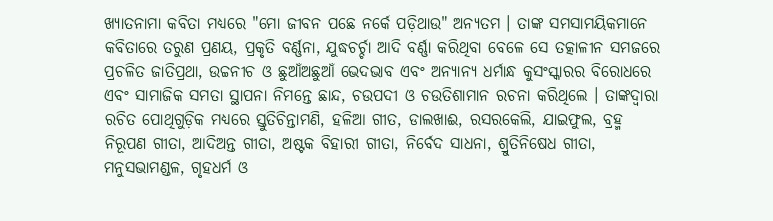ଖ୍ୟାତନାମା କବିତା ମଧ୍ୟରେ "ମୋ ଜୀବନ ପଛେ ନର୍କେ ପଡ଼ିଥାଉ" ଅନ୍ୟତମ । ତାଙ୍କ ସମସାମୟିକମାନେ କବିତାରେ ତରୁଣ ପ୍ରଣୟ, ପ୍ରକୃତି ବର୍ଣ୍ଣନା, ଯୁଦ୍ଧଚର୍ଚ୍ଚା ଆଦି ବର୍ଣ୍ଣା କରିଥିବା ବେଳେ ସେ ତତ୍କାଳୀନ ସମଜରେ ପ୍ରଚଳିତ ଜାତିପ୍ରଥା, ଉଚ୍ଚନୀଚ ଓ ଛୁଆଁଅଛୁଆଁ ଭେଦଭାବ ଏବଂ ଅନ୍ୟାନ୍ୟ ଧର୍ମାନ୍ଧ କୁସଂସ୍କାରର ବିରୋଧରେ ଏବଂ ସାମାଜିକ ସମତା ସ୍ଥାପନା ନିମନ୍ତେ ଛାନ୍ଦ, ଚଉପଦୀ ଓ ଚଉତିଶାମାନ ରଚନା କରିଥିଲେ । ତାଙ୍କଦ୍ୱାରା ରଚିତ ପୋଥିଗୁଡ଼ିକ ମଧ୍ୟରେ ସ୍ତୁତିଚିନ୍ତାମଣି, ହଳିଆ ଗୀତ, ଡାଲଖାଈ, ରସରକେଲି, ଯାଇଫୁଲ, ବ୍ରହ୍ମ ନିରୂପଣ ଗୀତା, ଆଦିଅନ୍ତ ଗୀତା, ଅଷ୍ଟକ ବିହାରୀ ଗୀତା, ନିର୍ବେଦ ସାଧନା, ଶ୍ରୁତିନିଷେଧ ଗୀତା, ମନୁସଭାମଣ୍ଡଳ, ଗୃହଧର୍ମ ଓ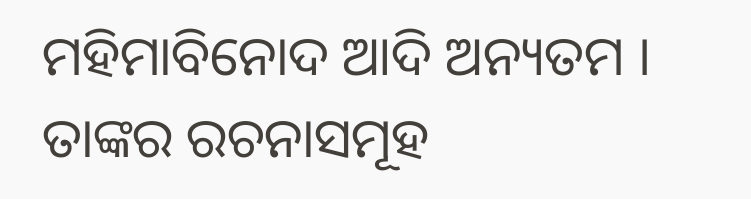ମହିମାବିନୋଦ ଆଦି ଅନ୍ୟତମ । ତାଙ୍କର ରଚନାସମୂହ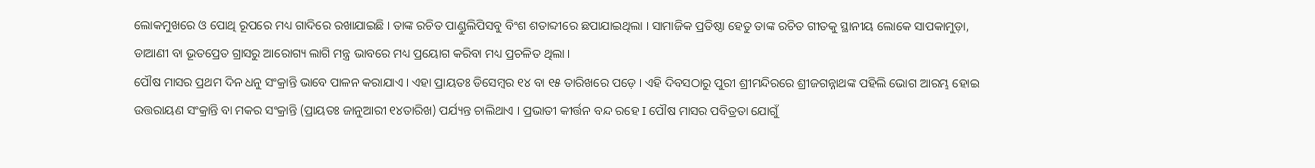ଲୋକମୁଖରେ ଓ ପୋଥି ରୂପରେ ମଧ୍ୟ ଗାଦିରେ ରଖାଯାଇଛି । ତାଙ୍କ ରଚିତ ପାଣ୍ଡୁଲିପିସବୁ ବିଂଶ ଶତାବ୍ଦୀରେ ଛପାଯାଇଥିଲା । ସାମାଜିକ ପ୍ରତିଷ୍ଠା ହେତୁ ତାଙ୍କ ରଚିତ ଗୀତକୁ ସ୍ଥାନୀୟ ଲୋକେ ସାପକାମୁଡ଼ା, ଡାଆଣୀ ବା ଭୂତପ୍ରେତ ଗ୍ରାସରୁ ଆରୋଗ୍ୟ ଲାଗି ମନ୍ତ୍ର ଭାବରେ ମଧ୍ୟ ପ୍ରୟୋଗ କରିବା ମଧ୍ୟ ପ୍ରଚଳିତ ଥିଲା ।
ପୌଷ ମାସର ପ୍ରଥମ ଦିନ ଧନୁ ସଂକ୍ରାନ୍ତି ଭାବେ ପାଳନ କରାଯାଏ । ଏହା ପ୍ରାୟତଃ ଡିସେମ୍ବର ୧୪ ବା ୧୫ ତାରିଖରେ ପଡ଼େ । ଏହି ଦିବସଠାରୁ ପୁରୀ ଶ୍ରୀମନ୍ଦିରରେ ଶ୍ରୀଜଗନ୍ନାଥଙ୍କ ପହିଲି ଭୋଗ ଆରମ୍ଭ ହୋଇ ଉତ୍ତରାୟଣ ସଂକ୍ରାନ୍ତି ବା ମକର ସଂକ୍ରାନ୍ତି (ପ୍ରାୟତଃ ଜାନୁଆରୀ ୧୪ତାରିଖ) ପର୍ଯ୍ୟନ୍ତ ଚାଲିଥାଏ । ପ୍ରଭାତୀ କୀର୍ତ୍ତନ ବନ୍ଦ ରହେ I ପୌଷ ମାସର ପବିତ୍ରତା ଯୋଗୁଁ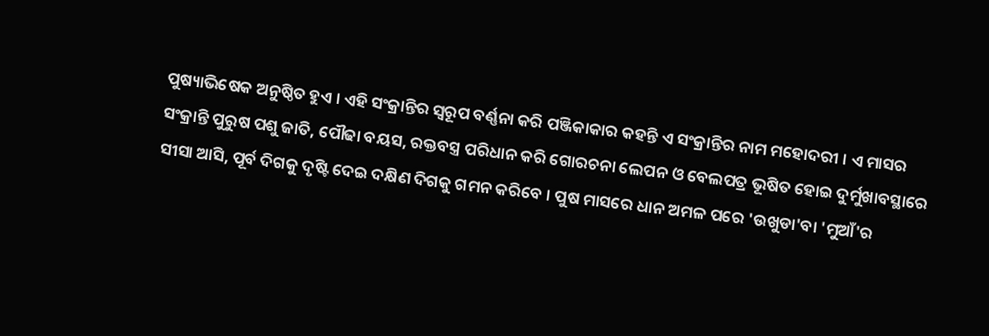ପୁଷ୍ୟାଭିଷେକ ଅନୁଷ୍ଠିତ ହୁଏ । ଏହି ସଂକ୍ରାନ୍ତିର ସ୍ୱରୂପ ବର୍ଣ୍ଣନା କରି ପଞ୍ଜିକାକାର କହନ୍ତି ଏ ସଂକ୍ରାନ୍ତିର ନାମ ମହୋଦରୀ । ଏ ମାସର ସଂକ୍ରାନ୍ତି ପୁରୁଷ ପଶୁ ଜାତି, ପୌଢା ବୟସ, ରକ୍ତବସ୍ତ୍ର ପରିଧାନ କରି ଗୋରଚନା ଲେପନ ଓ ବେଲପତ୍ର ଭୂଷିତ ହୋଇ ଦୁର୍ମୁଖାବସ୍ଥାରେ ସୀସା ଆସି, ପୂର୍ବ ଦିଗକୁ ଦୃଷ୍ଟି ଦେଇ ଦକ୍ଷିଣ ଦିଗକୁ ଗମନ କରିବେ । ପୁଷ ମାସରେ ଧାନ ଅମଳ ପରେ 'ଉଖୁଡା'ବା 'ମୁଆଁ'ର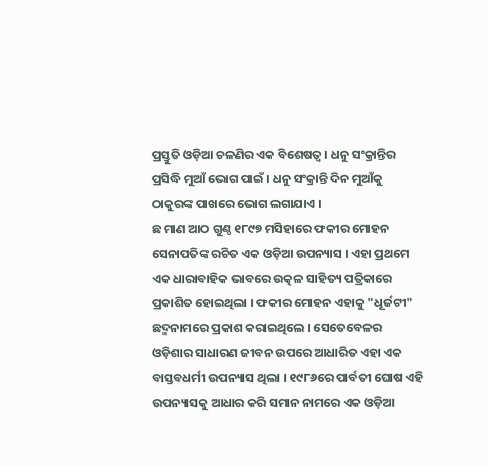ପ୍ରସ୍ତୁତି ଓଡ଼ିଆ ଚଳଣିର ଏକ ବିଶେଷତ୍ୱ । ଧନୁ ସଂକ୍ରାନ୍ତିର ପ୍ରସିଦ୍ଧି ମୁଆଁ ଭୋଗ ପାଇଁ । ଧନୁ ସଂକ୍ରାନ୍ତି ଦିନ ମୁଆଁକୁ ଠାକୁରଙ୍କ ପାଖରେ ଭୋଗ ଲଗାଯାଏ ।
ଛ ମାଣ ଆଠ ଗୁଣ୍ଠ ୧୮୯୭ ମସିହାରେ ଫକୀର ମୋହନ ସେନାପତିଙ୍କ ରଚିତ ଏକ ଓଡ଼ିଆ ଉପନ୍ୟାସ । ଏହା ପ୍ରଥମେ ଏକ ଧାରାବାହିକ ଭାବରେ ଉତ୍କଳ ସାହିତ୍ୟ ପତ୍ରିକାରେ ପ୍ରକାଶିତ ହୋଇଥିଲା । ଫକୀର ମୋହନ ଏହାକୁ "ଧୂର୍ଜଟୀ" ଛଦ୍ମନାମରେ ପ୍ରକାଶ କରାଇଥିଲେ । ସେତେବେଳର ଓଡ଼ିଶାର ସାଧାରଣ ଜୀବନ ଉପରେ ଆଧାରିତ ଏହା ଏକ ବାସ୍ତବଧର୍ମୀ ଉପନ୍ୟାସ ଥିଲା । ୧୯୮୬ରେ ପାର୍ବତୀ ଘୋଷ ଏହି ଉପନ୍ୟାସକୁ ଆଧାର କରି ସମାନ ନାମରେ ଏକ ଓଡ଼ିଆ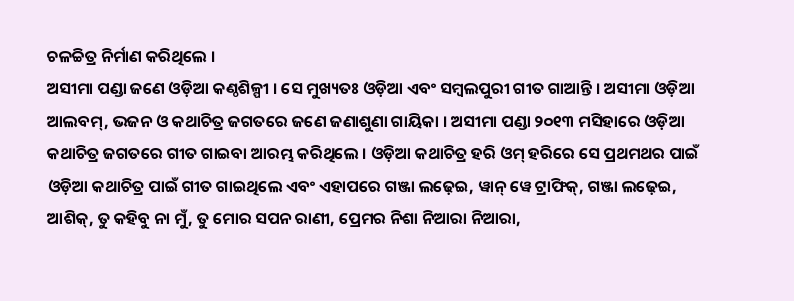ଚଳଚ୍ଚିତ୍ର ନିର୍ମାଣ କରିଥିଲେ ।
ଅସୀମା ପଣ୍ଡା ଜଣେ ଓଡ଼ିଆ କଣ୍ଠଶିଳ୍ପୀ । ସେ ମୁଖ୍ୟତଃ ଓଡ଼ିଆ ଏବଂ ସମ୍ବଲପୁରୀ ଗୀତ ଗାଆନ୍ତି । ଅସୀମା ଓଡ଼ିଆ ଆଲବମ୍, ଭଜନ ଓ କଥାଚିତ୍ର ଜଗତରେ ଜଣେ ଜଣାଶୁଣା ଗାୟିକା । ଅସୀମା ପଣ୍ଡା ୨୦୧୩ ମସିହାରେ ଓଡ଼ିଆ କଥାଚିତ୍ର ଜଗତରେ ଗୀତ ଗାଇବା ଆରମ୍ଭ କରିଥିଲେ । ଓଡ଼ିଆ କଥାଚିତ୍ର ହରି ଓମ୍ ହରିରେ ସେ ପ୍ରଥମଥର ପାଇଁ ଓଡ଼ିଆ କଥାଚିତ୍ର ପାଇଁ ଗୀତ ଗାଇଥିଲେ ଏବଂ ଏହାପରେ ଗଞ୍ଜା ଲଢ଼େଇ, ୱାନ୍ ୱେ ଟ୍ରାଫିକ୍, ଗଞ୍ଜା ଲଢ଼େଇ, ଆଶିକ୍, ତୁ କହିବୁ ନା ମୁଁ, ତୁ ମୋର ସପନ ରାଣୀ, ପ୍ରେମର ନିଶା ନିଆରା ନିଆରା,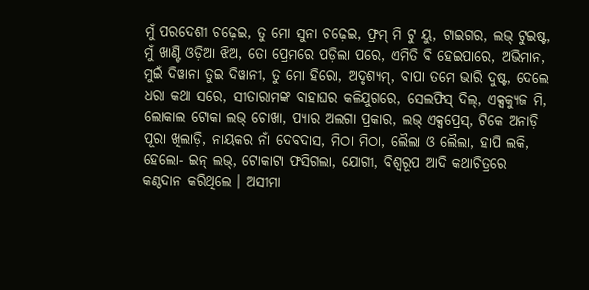ମୁଁ ପରଦେଶୀ ଚଢ଼େଇ, ତୁ ମୋ ସୁନା ଚଢ଼େଇ, ଫ୍ରମ୍ ମି ଟୁ ୟୁ, ଟାଇଗର, ଲଭ୍ ଟୁଇଷ୍ଟ, ମୁଁ ଖାଣ୍ଟି ଓଡ଼ିଆ ଝିଅ, ତୋ ପ୍ରେମରେ ପଡ଼ିଲା ପରେ, ଏମିତି ବି ହେଇପାରେ, ଅଭିମାନ, ମୁଇଁ ଦିୱାନା ତୁଇ ଦିୱାନୀ, ତୁ ମୋ ହିରୋ, ଅଦୃଶ୍ୟମ୍, ବାପା ତମେ ଭାରି ଦୁଷ୍ଟ, ଦେଲେ ଧରା କଥା ସରେ, ସୀତାରାମଙ୍କ ବାହାଘର କଳିଯୁଗରେ, ସେଲଫିସ୍ ଦିଲ୍, ଏକ୍ସକ୍ୟୁଜ ମି, ଲୋକାଲ ଟୋକା ଲଭ୍ ଚୋଖା, ପ୍ୟାର ଅଲଗା ପ୍ରକାର, ଲଭ୍ ଏକ୍ସପ୍ରେସ୍, ଟିକେ ଅନାଡ଼ି ପୂରା ଖିଲାଡ଼ି, ନାୟକର ନାଁ ଦେବଦାସ, ମିଠା ମିଠା, ଲୈଲା ଓ ଲୈଲା, ହାପି ଲକି, ହେଲୋ- ଇନ୍ ଲଭ୍, ଟୋକାଟା ଫସିଗଲା, ଯୋଗୀ, ବିଶ୍ୱରୂପ ଆଦି କଥାଚିତ୍ରରେ କଣ୍ଠଦାନ କରିଥିଲେ । ଅସୀମା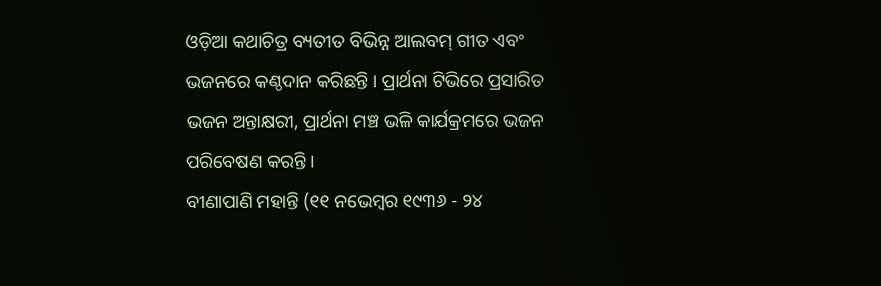ଓଡ଼ିଆ କଥାଚିତ୍ର ବ୍ୟତୀତ ବିଭିନ୍ନ ଆଲବମ୍ ଗୀତ ଏବଂ ଭଜନରେ କଣ୍ଠଦାନ କରିଛନ୍ତି । ପ୍ରାର୍ଥନା ଟିଭିରେ ପ୍ରସାରିତ ଭଜନ ଅନ୍ତାକ୍ଷରୀ, ପ୍ରାର୍ଥନା ମଞ୍ଚ ଭଳି କାର୍ଯକ୍ରମରେ ଭଜନ ପରିବେଷଣ କରନ୍ତି ।
ବୀଣାପାଣି ମହାନ୍ତି (୧୧ ନଭେମ୍ବର ୧୯୩୬ - ୨୪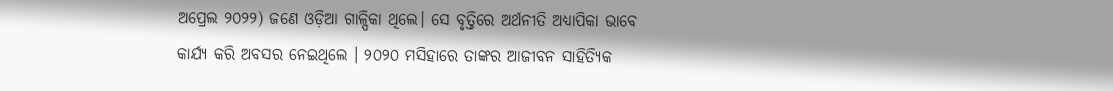ଅପ୍ରେଲ ୨୦୨୨) ଜଣେ ଓଡ଼ିଆ ଗାଳ୍ପିକା ଥିଲେ। ସେ ବୃତ୍ତିରେ ଅର୍ଥନୀତି ଅଧ୍ୟାପିକା ଭାବେ କାର୍ଯ୍ୟ କରି ଅବସର ନେଇଥିଲେ । ୨୦୨୦ ମସିହାରେ ତାଙ୍କର ଆଜୀବନ ସାହିତ୍ୟିକ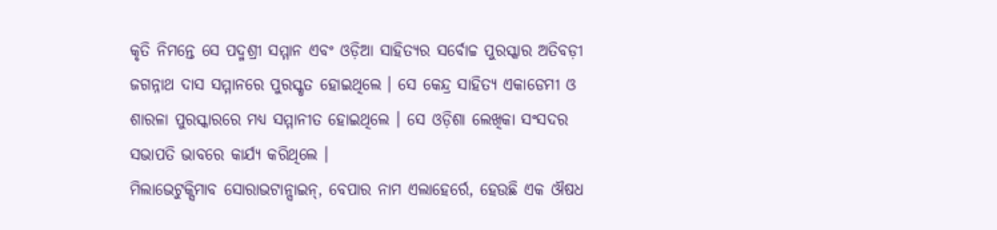କୃତି ନିମନ୍ତେ ସେ ପଦ୍ମଶ୍ରୀ ସମ୍ମାନ ଏବଂ ଓଡ଼ିଆ ସାହିତ୍ୟର ସର୍ବୋଚ୍ଚ ପୁରସ୍କାର ଅତିବଡ଼ୀ ଜଗନ୍ନାଥ ଦାସ ସମ୍ମାନରେ ପୁରସ୍କୃତ ହୋଇଥିଲେ । ସେ କେନ୍ଦ୍ର ସାହିତ୍ୟ ଏକାଡେମୀ ଓ ଶାରଳା ପୁରସ୍କାରରେ ମଧ୍ୟ ସମ୍ମାନୀତ ହୋଇଥିଲେ । ସେ ଓଡ଼ିଶା ଲେଖିକା ସଂସଦର ସଭାପତି ଭାବରେ କାର୍ଯ୍ୟ କରିଥିଲେ ।
ମିଲାଭେଟୁକ୍ସିମାବ ସୋରାଭଟାନ୍ସାଇନ୍, ବେପାର ନାମ ଏଲାହେର୍ରେ, ହେଉଛି ଏକ ଔଷଧ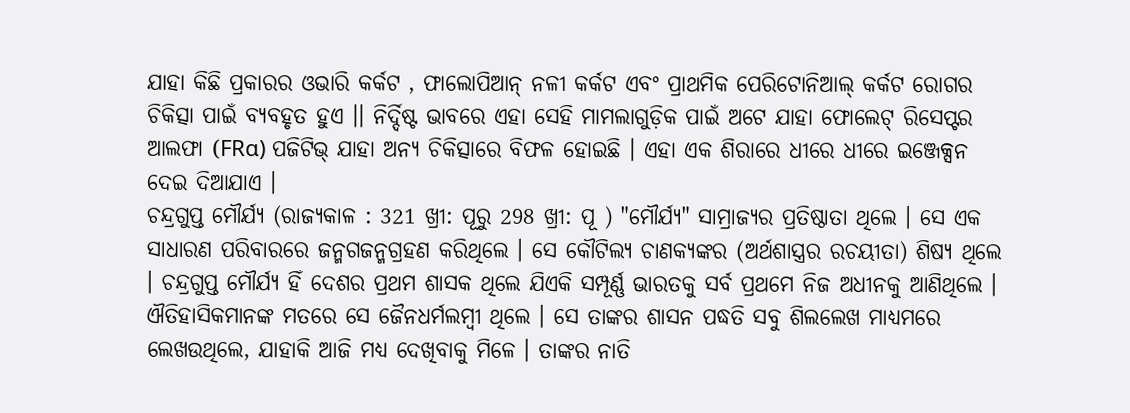ଯାହା କିଛି ପ୍ରକାରର ଓଭାରି କର୍କଟ , ଫାଲୋପିଆନ୍ ନଳୀ କର୍କଟ ଏବଂ ପ୍ରାଥମିକ ପେରିଟୋନିଆଲ୍ କର୍କଟ ରୋଗର ଚିକିତ୍ସା ପାଇଁ ବ୍ୟବହୃତ ହୁଏ ।। ନିର୍ଦ୍ଦିଷ୍ଟ ଭାବରେ ଏହା ସେହି ମାମଲାଗୁଡ଼ିକ ପାଇଁ ଅଟେ ଯାହା ଫୋଲେଟ୍ ରିସେପ୍ଟର ଆଲଫା (FRα) ପଜିଟିଭ୍ ଯାହା ଅନ୍ୟ ଚିକିତ୍ସାରେ ବିଫଳ ହୋଇଛି । ଏହା ଏକ ଶିରାରେ ଧୀରେ ଧୀରେ ଇଞ୍ଜେକ୍ସନ ଦେଇ ଦିଆଯାଏ ।
ଚନ୍ଦ୍ରଗୁପ୍ତ ମୌର୍ଯ୍ୟ (ରାଜ୍ୟକାଳ : 321 ଖ୍ରୀ: ପୂରୁ 298 ଖ୍ରୀ: ପୂ ) "ମୌର୍ଯ୍ୟ" ସାମ୍ରାଜ୍ୟର ପ୍ରତିଷ୍ଠାତା ଥିଲେ । ସେ ଏକ ସାଧାରଣ ପରିବାରରେ ଜନ୍ମଗଜନ୍ମଗ୍ରହଣ କରିଥିଲେ । ସେ କୌଟିଲ୍ୟ ଚାଣକ୍ୟଙ୍କର (ଅର୍ଥଶାସ୍ତ୍ରର ରଚୟୀତା) ଶିଷ୍ୟ ଥିଲେ । ଚନ୍ଦ୍ରଗୁପ୍ତ ମୌର୍ଯ୍ୟ ହିଁ ଦେଶର ପ୍ରଥମ ଶାସକ ଥିଲେ ଯିଏକି ସମ୍ପୂର୍ଣ୍ଣ ଭାରତକୁ ସର୍ବ ପ୍ରଥମେ ନିଜ ଅଧୀନକୁ ଆଣିଥିଲେ । ଐତିହାସିକମାନଙ୍କ ମତରେ ସେ ଜୈନଧର୍ମଲମ୍ବୀ ଥିଲେ । ସେ ତାଙ୍କର ଶାସନ ପଦ୍ଧତି ସବୁ ଶିଲଲେଖ ମାଧ୍ୟମରେ ଲେଖଉଥିଲେ, ଯାହାକି ଆଜି ମଧ୍ୟ ଦେଖିବାକୁ ମିଳେ । ତାଙ୍କର ନାତି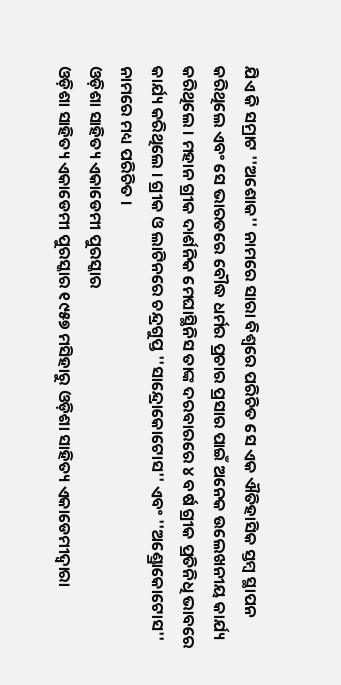ଯିଏ କି ସମ୍ରାଟ ''ଅଶୋକ'' ନାମରେ ସାରା ବିଶ୍ୱରେ ପରିଚିତ ସେ ଏକ ଐତିହାସିକ ସ୍ତମ୍ବ ସ୍ଥାପନ କରିଥିଲେ ଏବଂ ସେ ଭାରତରେ ବୌଦ୍ଧ ଧର୍ମର ପ୍ରଚାର ପ୍ରସାର ପାଇଁ ଅନେକ ଉଲେଖନୀୟ କାର୍ଯ୍ୟ କରିଥିଲେ । ମହାନ ଗ୍ରୀକ ଦାର୍ଶନିକ ମେଘାସ୍ଥିନିସ ତାଙ୍କ ଦରବାରରେ ୪ ବର୍ଷ ଗ୍ରୀକ ପ୍ରତିନିଧି ଭାବରେ କାର୍ଯ୍ୟ କରିଥିଲେ । ଗ୍ରୀକ ଓ ଲାଟିନରେ ଚନ୍ଦ୍ରଗୁପ୍ତ ''ସାନ୍ଦ୍ରୋକୋଟୋସ'' ଏବଂ ''ଅଣ୍ଡ୍ରୋକୋଟୋସ'' ନାମରେ ମଧ୍ୟ ପରିଚିତ ।
ଓଡ଼ିଶା ସାହିତ୍ୟ ଏକାଡେମୀ ପୁରସ୍କାର
ଓଡ଼ିଶା ସାହିତ୍ୟ ଏକାଡେମୀ ପୁରସ୍କାର ୧୯୫୭ ମସିହାରୁ ଓଡ଼ିଶା ସାହିତ୍ୟ ଏକାଡେମୀଦ୍ୱାରା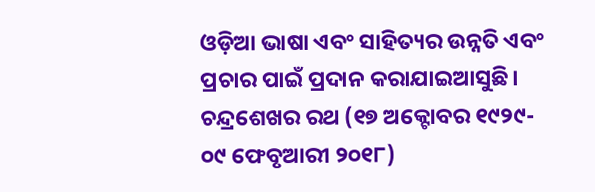ଓଡ଼ିଆ ଭାଷା ଏବଂ ସାହିତ୍ୟର ଉନ୍ନତି ଏବଂ ପ୍ରଚାର ପାଇଁ ପ୍ରଦାନ କରାଯାଇଆସୁଛି।
ଚନ୍ଦ୍ରଶେଖର ରଥ (୧୭ ଅକ୍ଟୋବର ୧୯୨୯- ୦୯ ଫେବୃଆରୀ ୨୦୧୮)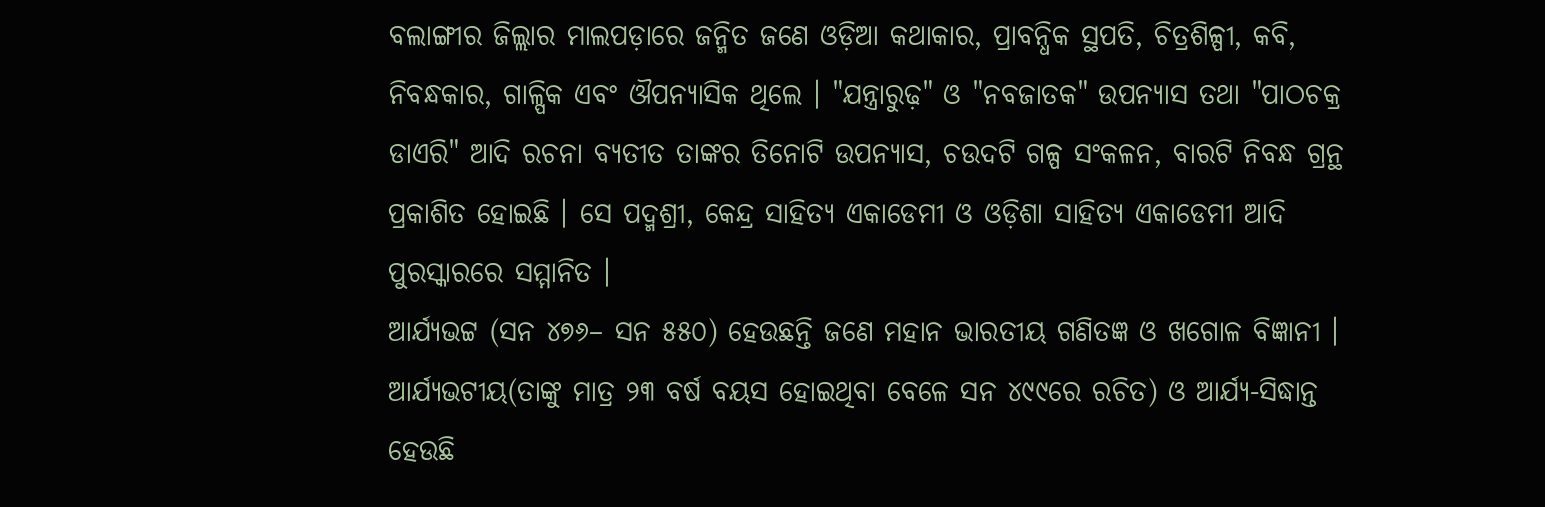ବଲାଙ୍ଗୀର ଜିଲ୍ଲାର ମାଲପଡ଼ାରେ ଜନ୍ମିତ ଜଣେ ଓଡ଼ିଆ କଥାକାର, ପ୍ରାବନ୍ଧିକ ସ୍ଥପତି, ଚିତ୍ରଶିଳ୍ପୀ, କବି, ନିବନ୍ଧକାର, ଗାଳ୍ପିକ ଏବଂ ଔପନ୍ୟାସିକ ଥିଲେ । "ଯନ୍ତ୍ରାରୁଢ଼" ଓ "ନବଜାତକ" ଉପନ୍ୟାସ ତଥା "ପାଠଚକ୍ର ଡାଏରି" ଆଦି ରଚନା ବ୍ୟତୀତ ତାଙ୍କର ତିନୋଟି ଉପନ୍ୟାସ, ଚଉଦଟି ଗଳ୍ପ ସଂକଳନ, ବାରଟି ନିବନ୍ଧ ଗ୍ରନ୍ଥ ପ୍ରକାଶିତ ହୋଇଛି । ସେ ପଦ୍ମଶ୍ରୀ, କେନ୍ଦ୍ର ସାହିତ୍ୟ ଏକାଡେମୀ ଓ ଓଡ଼ିଶା ସାହିତ୍ୟ ଏକାଡେମୀ ଆଦି ପୁରସ୍କାରରେ ସମ୍ମାନିତ ।
ଆର୍ଯ୍ୟଭଟ୍ଟ (ସନ ୪୭୬– ସନ ୫୫୦) ହେଉଛନ୍ତି ଜଣେ ମହାନ ଭାରତୀୟ ଗଣିତଜ୍ଞ ଓ ଖଗୋଳ ବିଜ୍ଞାନୀ । ଆର୍ଯ୍ୟଭଟୀୟ(ତାଙ୍କୁ ମାତ୍ର ୨୩ ବର୍ଷ ବୟସ ହୋଇଥିବା ବେଳେ ସନ ୪୯୯ରେ ରଚିତ) ଓ ଆର୍ଯ୍ୟ-ସିଦ୍ଧାନ୍ତ ହେଉଛି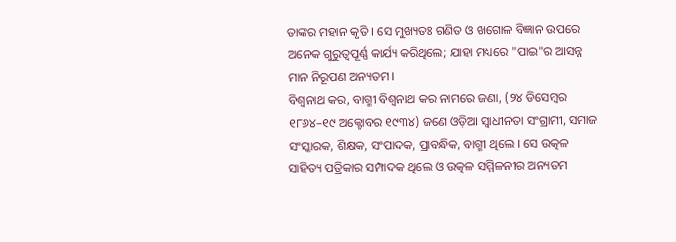ତାଙ୍କର ମହାନ କୃତି । ସେ ମୁଖ୍ୟତଃ ଗଣିତ ଓ ଖଗୋଳ ବିଜ୍ଞାନ ଉପରେ ଅନେକ ଗୁରୁତ୍ୱପୂର୍ଣ୍ଣ କାର୍ଯ୍ୟ କରିଥିଲେ; ଯାହା ମଧ୍ୟରେ "ପାଇ"ର ଆସନ୍ନ ମାନ ନିରୂପଣ ଅନ୍ୟତମ।
ବିଶ୍ୱନାଥ କର, ବାଗ୍ମୀ ବିଶ୍ୱନାଥ କର ନାମରେ ଜଣା, (୨୪ ଡିସେମ୍ବର ୧୮୬୪–୧୯ ଅକ୍ଟୋବର ୧୯୩୪) ଜଣେ ଓଡ଼ିଆ ସ୍ୱାଧୀନତା ସଂଗ୍ରାମୀ, ସମାଜ ସଂସ୍କାରକ, ଶିକ୍ଷକ, ସଂପାଦକ, ପ୍ରାବନ୍ଧିକ, ବାଗ୍ମୀ ଥିଲେ । ସେ ଉତ୍କଳ ସାହିତ୍ୟ ପତ୍ରିକାର ସମ୍ପାଦକ ଥିଲେ ଓ ଉତ୍କଳ ସମ୍ମିଳନୀର ଅନ୍ୟତମ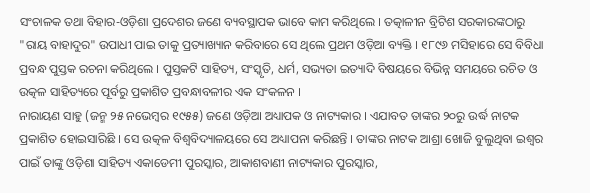ସଂଚାଳକ ତଥା ବିହାର-ଓଡ଼ିଶା ପ୍ରଦେଶର ଜଣେ ବ୍ୟବସ୍ଥାପକ ଭାବେ କାମ କରିଥିଲେ । ତତ୍କାଳୀନ ବ୍ରିଟିଶ ସରକାରଙ୍କଠାରୁ "ରାୟ ବାହାଦୁର" ଉପାଧୀ ପାଇ ତାକୁ ପ୍ରତ୍ୟାଖ୍ୟାନ କରିବାରେ ସେ ଥିଲେ ପ୍ରଥମ ଓଡ଼ିଆ ବ୍ୟକ୍ତି । ୧୮୯୬ ମସିହାରେ ସେ ବିବିଧା ପ୍ରବନ୍ଧ ପୁସ୍ତକ ରଚନା କରିଥିଲେ । ପୁସ୍ତକଟି ସାହିତ୍ୟ, ସଂସ୍କୃତି, ଧର୍ମ, ସଭ୍ୟତା ଇତ୍ୟାଦି ବିଷୟରେ ବିଭିନ୍ନ ସମୟରେ ରଚିତ ଓ ଉତ୍କଳ ସାହିତ୍ୟରେ ପୂର୍ବରୁ ପ୍ରକାଶିତ ପ୍ରବନ୍ଧାବଳୀର ଏକ ସଂକଳନ ।
ନାରାୟଣ ସାହୁ (ଜନ୍ମ ୨୫ ନଭେମ୍ବର ୧୯୫୫) ଜଣେ ଓଡ଼ିଆ ଅଧ୍ୟାପକ ଓ ନାଟ୍ୟକାର । ଏଯାବତ ତାଙ୍କର ୨୦ରୁ ଉର୍ଦ୍ଧ ନାଟକ ପ୍ରକାଶିତ ହୋଇସାରିଛି । ସେ ଉତ୍କଳ ବିଶ୍ୱବିଦ୍ୟାଳୟରେ ସେ ଅଧ୍ୟାପନା କରିଛନ୍ତି । ତାଙ୍କର ନାଟକ ଆଶ୍ରା ଖୋଜି ବୁଲୁଥିବା ଇଶ୍ୱର ପାଇଁ ତାଙ୍କୁ ଓଡ଼ିଶା ସାହିତ୍ୟ ଏକାଡେମୀ ପୁରସ୍କାର, ଆକାଶବାଣୀ ନାଟ୍ୟକାର ପୁରସ୍କାର,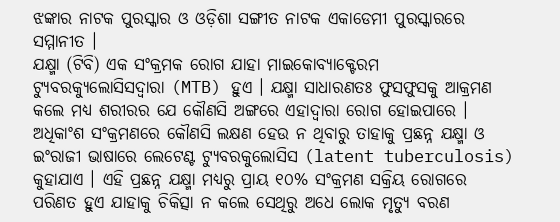ଝଙ୍କାର ନାଟକ ପୁରସ୍କାର ଓ ଓଡ଼ିଶା ସଙ୍ଗୀତ ନାଟକ ଏକାଡେମୀ ପୁରସ୍କାରରେ ସମ୍ମାନୀତ ।
ଯକ୍ଷ୍ମା (ଟିବି) ଏକ ସଂକ୍ରମକ ରୋଗ ଯାହା ମାଇକୋବ୍ୟାକ୍ଟେରମ ଟ୍ୟୁବରକ୍ୟୁଲୋସିସଦ୍ୱାରା (MTB) ହୁଏ । ଯକ୍ଷ୍ମା ସାଧାରଣତଃ ଫୁସଫୁସକୁ ଆକ୍ରମଣ କଲେ ମଧ୍ୟ ଶରୀରର ଯେ କୌଣସି ଅଙ୍ଗରେ ଏହାଦ୍ୱାରା ରୋଗ ହୋଇପାରେ । ଅଧିକାଂଶ ସଂକ୍ରମଣରେ କୌଣସି ଲକ୍ଷଣ ହେଉ ନ ଥିବାରୁ ତାହାକୁ ପ୍ରଛନ୍ନ ଯକ୍ଷ୍ମା ଓ ଇଂରାଜୀ ଭାଷାରେ ଲେଟେଣ୍ଟ ଟ୍ୟୁବରକୁଲୋସିସ (latent tuberculosis) କୁହାଯାଏ । ଏହି ପ୍ରଛନ୍ନ ଯକ୍ଷ୍ମା ମଧ୍ୟରୁ ପ୍ରାୟ ୧୦% ସଂକ୍ରମଣ ସକ୍ରିୟ ରୋଗରେ ପରିଣତ ହୁଏ ଯାହାକୁ ଚିକିତ୍ସା ନ କଲେ ସେଥିରୁ ଅଧେ ଲୋକ ମୃତ୍ୟୁ ବରଣ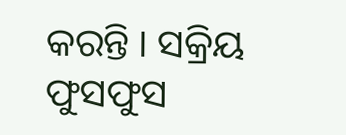କରନ୍ତି । ସକ୍ରିୟ ଫୁସଫୁସ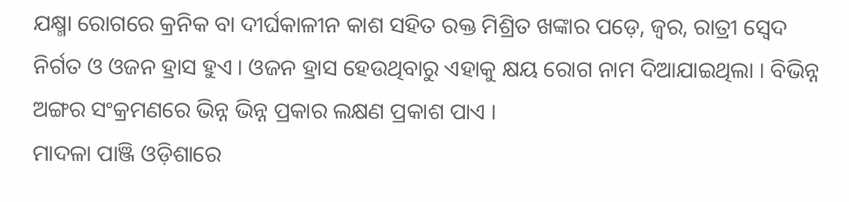ଯକ୍ଷ୍ମା ରୋଗରେ କ୍ରନିକ ବା ଦୀର୍ଘକାଳୀନ କାଶ ସହିତ ରକ୍ତ ମିଶ୍ରିତ ଖଙ୍କାର ପଡ଼େ, ଜ୍ୱର, ରାତ୍ରୀ ସ୍ୱେଦ ନିର୍ଗତ ଓ ଓଜନ ହ୍ରାସ ହୁଏ । ଓଜନ ହ୍ରାସ ହେଉଥିବାରୁ ଏହାକୁ କ୍ଷୟ ରୋଗ ନାମ ଦିଆଯାଇଥିଲା । ବିଭିନ୍ନ ଅଙ୍ଗର ସଂକ୍ରମଣରେ ଭିନ୍ନ ଭିନ୍ନ ପ୍ରକାର ଲକ୍ଷଣ ପ୍ରକାଶ ପାଏ ।
ମାଦଳା ପାଞ୍ଜି ଓଡ଼ିଶାରେ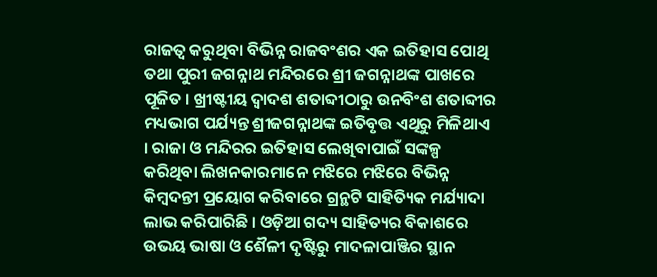ରାଜତ୍ୱ କରୁଥିବା ବିଭିନ୍ନ ରାଜବଂଶର ଏକ ଇତିହାସ ପୋଥି ତଥା ପୁରୀ ଜଗନ୍ନାଥ ମନ୍ଦିରରେ ଶ୍ରୀ ଜଗନ୍ନାଥଙ୍କ ପାଖରେ ପୂଜିତ । ଖ୍ରୀଷ୍ଟୀୟ ଦ୍ୱାଦଶ ଶତାବ୍ଦୀଠାରୁ ଉନବିଂଶ ଶତାବ୍ଦୀର ମଧ୍ୟଭାଗ ପର୍ଯ୍ୟନ୍ତ ଶ୍ରୀଜଗନ୍ନାଥଙ୍କ ଇତିବୃତ୍ତ ଏଥିରୁ ମିଳିଥାଏ । ରାଜା ଓ ମନ୍ଦିରର ଇତିହାସ ଲେଖିବାପାଇଁ ସଙ୍କଳ୍ପ କରିଥିବା ଲିଖନକାରମାନେ ମଝିରେ ମଝିରେ ବିଭିନ୍ନ କିମ୍ବଦନ୍ତୀ ପ୍ରୟୋଗ କରିବାରେ ଗ୍ରନ୍ଥଟି ସାହିତ୍ୟିକ ମର୍ଯ୍ୟାଦା ଲାଭ କରିପାରିଛି । ଓଡ଼ିଆ ଗଦ୍ୟ ସାହିତ୍ୟର ବିକାଶରେ ଉଭୟ ଭାଷା ଓ ଶୈଳୀ ଦୃଷ୍ଟିରୁ ମାଦଳାପାଞ୍ଜିର ସ୍ଥାନ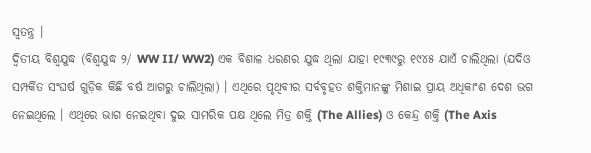ସ୍ୱତନ୍ତ୍ର ।
ଦ୍ୱିତୀୟ ବିଶ୍ୱଯୁଦ୍ଧ (ବିଶ୍ୱଯୁଦ୍ଧ ୨/ WW II/ WW2) ଏକ ବିଶାଳ ଧରଣର ଯୁଦ୍ଧ ଥିଲା ଯାହା ୧୯୩୯ରୁ ୧୯୪୫ ଯାଏଁ ଚାଲିଥିଲା (ଯଦିଓ ସମ୍ପର୍କିତ ସଂଘର୍ଷ ଗୁଡ଼ିକ କିଛି ବର୍ଷ ଆଗରୁ ଚାଲିଥିଲା) । ଏଥିରେ ପୃଥିବୀର ସର୍ବବୃହତ ଶକ୍ତିମାନଙ୍କୁ ମିଶାଇ ପ୍ରାୟ ଅଧିକାଂଶ ଦେଶ ଭଗ ନେଇଥିଲେ । ଏଥିରେ ଭାଗ ନେଇଥିବା ଦୁଇ ସାମରିକ ପକ୍ଷ ଥିଲେ ମିତ୍ର ଶକ୍ତି (The Allies) ଓ କେନ୍ଦ୍ର ଶକ୍ତି (The Axis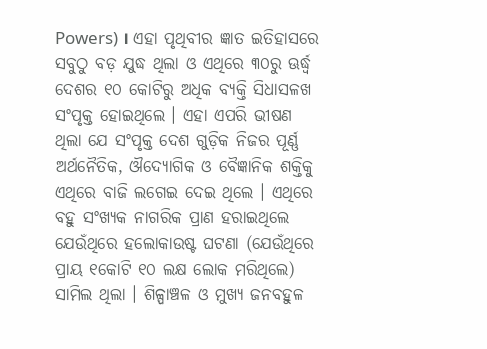Powers) । ଏହା ପୃଥିବୀର ଜ୍ଞାତ ଇତିହାସରେ ସବୁଠୁ ବଡ଼ ଯୁଦ୍ଧ ଥିଲା ଓ ଏଥିରେ ୩୦ରୁ ଊର୍ଦ୍ଧ୍ୱ ଦେଶର ୧୦ କୋଟିରୁ ଅଧିକ ବ୍ୟକ୍ତି ସିଧାସଳଖ ସଂପୃକ୍ତ ହୋଇଥିଲେ । ଏହା ଏପରି ଭୀଷଣ ଥିଲା ଯେ ସଂପୃକ୍ତ ଦେଶ ଗୁଡ଼ିକ ନିଜର ପୂର୍ଣ୍ଣ ଅର୍ଥନୈତିକ, ଔଦ୍ୟୋଗିକ ଓ ବୈଜ୍ଞାନିକ ଶକ୍ତିକୁ ଏଥିରେ ବାଜି ଲଗେଇ ଦେଇ ଥିଲେ । ଏଥିରେ ବହୁ ସଂଖ୍ୟକ ନାଗରିକ ପ୍ରାଣ ହରାଇଥିଲେ ଯେଉଁଥିରେ ହଲୋକାଉଷ୍ଟ ଘଟଣା (ଯେଉଁଥିରେ ପ୍ରାୟ ୧କୋଟି ୧୦ ଲକ୍ଷ ଲୋକ ମରିଥିଲେ) ସାମିଲ ଥିଲା । ଶିଳ୍ପାଞ୍ଚଳ ଓ ମୁଖ୍ୟ ଜନବହୁଳ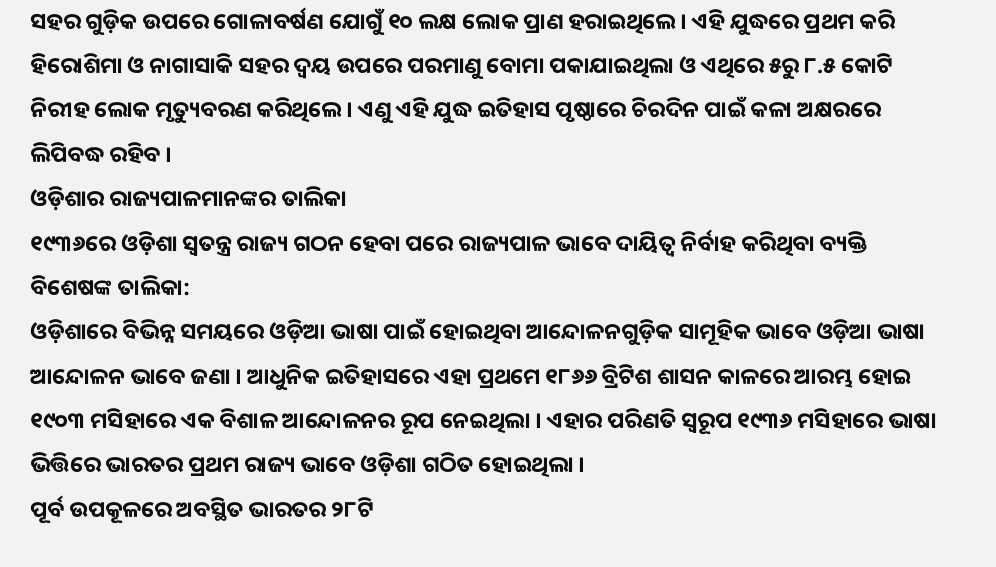ସହର ଗୁଡ଼ିକ ଉପରେ ଗୋଳାବର୍ଷଣ ଯୋଗୁଁ ୧୦ ଲକ୍ଷ ଲୋକ ପ୍ରାଣ ହରାଇଥିଲେ । ଏହି ଯୁଦ୍ଧରେ ପ୍ରଥମ କରି ହିରୋଶିମା ଓ ନାଗାସାକି ସହର ଦ୍ୱୟ ଉପରେ ପରମାଣୁ ବୋମା ପକାଯାଇଥିଲା ଓ ଏଥିରେ ୫ରୁ ୮.୫ କୋଟି ନିରୀହ ଲୋକ ମୃତ୍ୟୁବରଣ କରିଥିଲେ । ଏଣୁ ଏହି ଯୁଦ୍ଧ ଇତିହାସ ପୃଷ୍ଠାରେ ଚିରଦିନ ପାଇଁ କଳା ଅକ୍ଷରରେ ଲିପିବଦ୍ଧ ରହିବ ।
ଓଡ଼ିଶାର ରାଜ୍ୟପାଳମାନଙ୍କର ତାଲିକା
୧୯୩୬ରେ ଓଡ଼ିଶା ସ୍ୱତନ୍ତ୍ର ରାଜ୍ୟ ଗଠନ ହେବା ପରେ ରାଜ୍ୟପାଳ ଭାବେ ଦାୟିତ୍ୱ ନିର୍ବାହ କରିଥିବା ବ୍ୟକ୍ତି ବିଶେଷଙ୍କ ତାଲିକା:
ଓଡ଼ିଶାରେ ବିଭିନ୍ନ ସମୟରେ ଓଡ଼ିଆ ଭାଷା ପାଇଁ ହୋଇଥିବା ଆନ୍ଦୋଳନଗୁଡ଼ିକ ସାମୂହିକ ଭାବେ ଓଡ଼ିଆ ଭାଷା ଆନ୍ଦୋଳନ ଭାବେ ଜଣା । ଆଧୁନିକ ଇତିହାସରେ ଏହା ପ୍ରଥମେ ୧୮୬୬ ବ୍ରିଟିଶ ଶାସନ କାଳରେ ଆରମ୍ଭ ହୋଇ ୧୯୦୩ ମସିହାରେ ଏକ ବିଶାଳ ଆନ୍ଦୋଳନର ରୂପ ନେଇଥିଲା । ଏହାର ପରିଣତି ସ୍ୱରୂପ ୧୯୩୬ ମସିହାରେ ଭାଷା ଭିତ୍ତିରେ ଭାରତର ପ୍ରଥମ ରାଜ୍ୟ ଭାବେ ଓଡ଼ିଶା ଗଠିତ ହୋଇଥିଲା ।
ପୂର୍ବ ଉପକୂଳରେ ଅବସ୍ଥିତ ଭାରତର ୨୮ଟି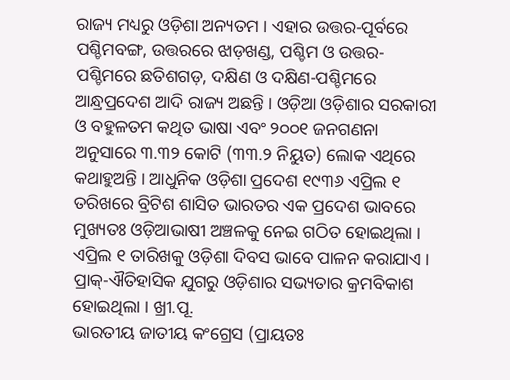ରାଜ୍ୟ ମଧ୍ୟରୁ ଓଡ଼ିଶା ଅନ୍ୟତମ । ଏହାର ଉତ୍ତର-ପୂର୍ବରେ ପଶ୍ଚିମବଙ୍ଗ, ଉତ୍ତରରେ ଝାଡ଼ଖଣ୍ଡ, ପଶ୍ଚିମ ଓ ଉତ୍ତର-ପଶ୍ଚିମରେ ଛତିଶଗଡ଼, ଦକ୍ଷିଣ ଓ ଦକ୍ଷିଣ-ପଶ୍ଚିମରେ ଆନ୍ଧ୍ରପ୍ରଦେଶ ଆଦି ରାଜ୍ୟ ଅଛନ୍ତି । ଓଡ଼ିଆ ଓଡ଼ିଶାର ସରକାରୀ ଓ ବହୁଳତମ କଥିତ ଭାଷା ଏବଂ ୨୦୦୧ ଜନଗଣନା ଅନୁସାରେ ୩.୩୨ କୋଟି (୩୩.୨ ନିୟୁତ) ଲୋକ ଏଥିରେ କଥାହୁଅନ୍ତି । ଆଧୁନିକ ଓଡ଼ିଶା ପ୍ରଦେଶ ୧୯୩୬ ଏପ୍ରିଲ ୧ ତରିଖରେ ବ୍ରିଟିଶ ଶାସିତ ଭାରତର ଏକ ପ୍ରଦେଶ ଭାବରେ ମୁଖ୍ୟତଃ ଓଡ଼ିଆଭାଷୀ ଅଞ୍ଚଳକୁ ନେଇ ଗଠିତ ହୋଇଥିଲା । ଏପ୍ରିଲ ୧ ତାରିଖକୁ ଓଡ଼ିଶା ଦିବସ ଭାବେ ପାଳନ କରାଯାଏ । ପ୍ରାକ୍-ଐତିହାସିକ ଯୁଗରୁ ଓଡ଼ିଶାର ସଭ୍ୟତାର କ୍ରମବିକାଶ ହୋଇଥିଲା । ଖ୍ରୀ.ପୂ.
ଭାରତୀୟ ଜାତୀୟ କଂଗ୍ରେସ (ପ୍ରାୟତଃ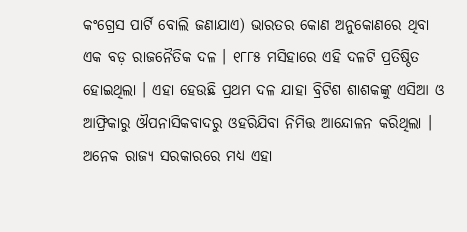କଂଗ୍ରେସ ପାର୍ଟି ବୋଲି ଜଣାଯାଏ) ଭାରତର କୋଣ ଅନୁକୋଣରେ ଥିବା ଏକ ବଡ଼ ରାଜନୈତିକ ଦଳ । ୧୮୮୫ ମସିହାରେ ଏହି ଦଳଟି ପ୍ରତିଷ୍ଠିତ ହୋଇଥିଲା । ଏହା ହେଉଛି ପ୍ରଥମ ଦଳ ଯାହା ବ୍ରିଟିଶ ଶାଶକଙ୍କୁ ଏସିଆ ଓ ଆଫ୍ରିକାରୁ ଔପନାସିକବାଦରୁ ଓହରିଯିବା ନିମିତ୍ତ ଆନ୍ଦୋଳନ କରିଥିଲା । ଅନେକ ରାଜ୍ୟ ସରକାରରେ ମଧ୍ୟ ଏହା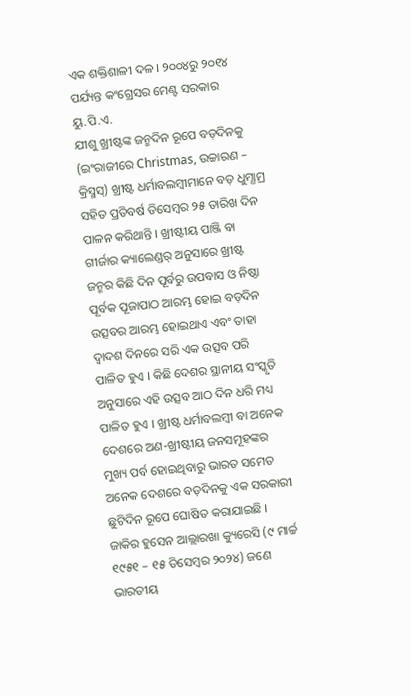ଏକ ଶକ୍ତିଶାଳୀ ଦଳ । ୨୦୦୪ରୁ ୨୦୧୪ ପର୍ଯ୍ୟନ୍ତ କଂଗ୍ରେସର ମେଣ୍ଟ ସରକାର ୟୁ.ପି.ଏ.
ଯୀଶୁ ଖ୍ରୀଷ୍ଟଙ୍କ ଜନ୍ମଦିନ ରୂପେ ବଡ଼ଦିନକୁ (ଇଂରାଜୀରେ Christmas, ଉଚ୍ଚାରଣ – କ୍ରିସ୍ମସ୍) ଖ୍ରୀଷ୍ଟ ଧର୍ମାବଲମ୍ବୀମାନେ ବଡ଼ ଧୁମ୍ଧାମ୍ର ସହିତ ପ୍ରତିବର୍ଷ ଡିସେମ୍ବର ୨୫ ତାରିଖ ଦିନ ପାଳନ କରିଥାନ୍ତି । ଖ୍ରୀଷ୍ଟୀୟ ପାଞ୍ଜି ବା ଗୀର୍ଜାର କ୍ୟାଲେଣ୍ଡର୍ ଅନୁସାରେ ଖ୍ରୀଷ୍ଟ ଜନ୍ମର କିଛି ଦିନ ପୂର୍ବରୁ ଉପବାସ ଓ ନିଷ୍ଠା ପୂର୍ବକ ପୂଜାପାଠ ଆରମ୍ଭ ହୋଇ ବଡ଼ଦିନ ଉତ୍ସବର ଆରମ୍ଭ ହୋଇଥାଏ ଏବଂ ତାହା ଦ୍ୱାଦଶ ଦିନରେ ସରି ଏକ ଉତ୍ସବ ପରି ପାଳିତ ହୁଏ । କିଛି ଦେଶର ସ୍ଥାନୀୟ ସଂସ୍କୃତି ଅନୁସାରେ ଏହି ଉତ୍ସବ ଆଠ ଦିନ ଧରି ମଧ୍ୟ ପାଳିତ ହୁଏ । ଖ୍ରୀଷ୍ଟ ଧର୍ମାବଲମ୍ବୀ ବା ଅନେକ ଦେଶରେ ଅଣ-ଖ୍ରୀଷ୍ଟୀୟ ଜନସମୂହଙ୍କର ମୁଖ୍ୟ ପର୍ବ ହୋଇଥିବାରୁ ଭାରତ ସମେତ ଅନେକ ଦେଶରେ ବଡ଼ଦିନକୁ ଏକ ସରକାରୀ ଛୁଟିଦିନ ରୂପେ ଘୋଷିତ କରାଯାଇଛି ।
ଜାକିର ହୁସେନ ଆଲ୍ଲାରଖା କ୍ୟୁରେସି (୯ ମାର୍ଚ୍ଚ ୧୯୫୧ – ୧୫ ଡିସେମ୍ବର ୨୦୨୪) ଜଣେ ଭାରତୀୟ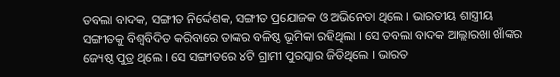ତବଲା ବାଦକ, ସଙ୍ଗୀତ ନିର୍ଦ୍ଦେଶକ, ସଙ୍ଗୀତ ପ୍ରଯୋଜକ ଓ ଅଭିନେତା ଥିଲେ । ଭାରତୀୟ ଶାସ୍ତ୍ରୀୟ ସଙ୍ଗୀତକୁ ବିଶ୍ୱବିଦିତ କରିବାରେ ତାଙ୍କର ବଳିଷ୍ଠ ଭୂମିକା ରହିଥିଲା । ସେ ତବଲା ବାଦକ ଆଲ୍ଲାରଖା ଖାଁଙ୍କର ଜ୍ୟେଷ୍ଠ ପୁତ୍ର ଥିଲେ । ସେ ସଙ୍ଗୀତରେ ୪ଟି ଗ୍ରାମୀ ପୁରସ୍କାର ଜିତିଥିଲେ । ଭାରତ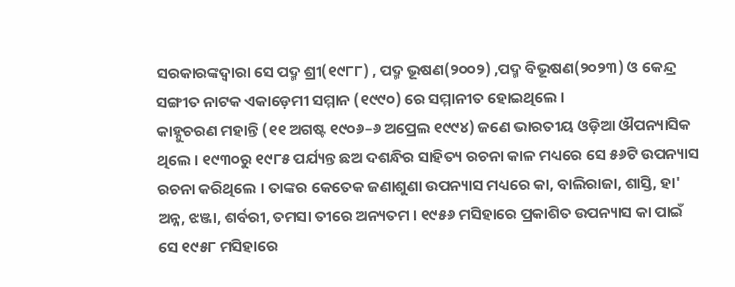ସରକାରଙ୍କଦ୍ୱାରା ସେ ପଦ୍ମ ଶ୍ରୀ(୧୯୮୮) , ପଦ୍ମ ଭୂଷଣ(୨୦୦୨) ,ପଦ୍ମ ବିଭୂଷଣ(୨୦୨୩) ଓ କେନ୍ଦ୍ର ସଙ୍ଗୀତ ନାଟକ ଏକାଡ଼େମୀ ସମ୍ମାନ (୧୯୯୦) ରେ ସମ୍ମାନୀତ ହୋଇଥିଲେ ।
କାହ୍ନୁଚରଣ ମହାନ୍ତି (୧୧ ଅଗଷ୍ଟ ୧୯୦୬–୬ ଅପ୍ରେଲ ୧୯୯୪) ଜଣେ ଭାରତୀୟ ଓଡ଼ିଆ ଔପନ୍ୟାସିକ ଥିଲେ । ୧୯୩୦ରୁ ୧୯୮୫ ପର୍ଯ୍ୟନ୍ତ ଛଅ ଦଶନ୍ଧିର ସାହିତ୍ୟ ରଚନା କାଳ ମଧ୍ୟରେ ସେ ୫୬ଟି ଉପନ୍ୟାସ ରଚନା କରିଥିଲେ । ତାଙ୍କର କେତେକ ଜଣାଶୁଣା ଉପନ୍ୟାସ ମଧ୍ୟରେ କା, ବାଲିରାଜା, ଶାସ୍ତି, ହା' ଅନ୍ନ, ଝଞ୍ଜା, ଶର୍ବରୀ, ତମସା ତୀରେ ଅନ୍ୟତମ । ୧୯୫୬ ମସିହାରେ ପ୍ରକାଶିତ ଉପନ୍ୟାସ କା ପାଇଁ ସେ ୧୯୫୮ ମସିହାରେ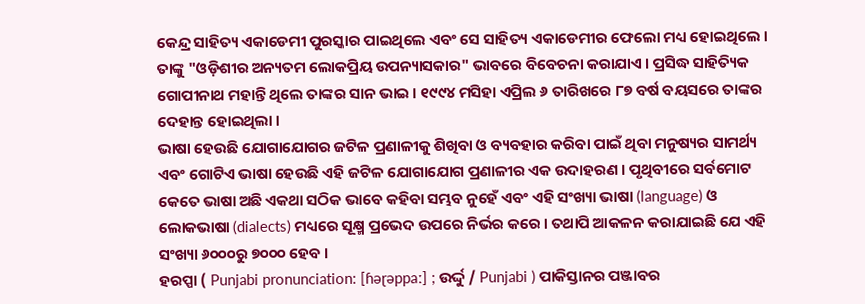କେନ୍ଦ୍ର ସାହିତ୍ୟ ଏକାଡେମୀ ପୁରସ୍କାର ପାଇଥିଲେ ଏବଂ ସେ ସାହିତ୍ୟ ଏକାଡେମୀର ଫେଲୋ ମଧ୍ୟ ହୋଇଥିଲେ । ତାଙ୍କୁ "ଓଡ଼ିଶୀର ଅନ୍ୟତମ ଲୋକପ୍ରିୟ ଉପନ୍ୟାସକାର" ଭାବରେ ବିବେଚନା କରାଯାଏ । ପ୍ରସିଦ୍ଧ ସାହିତ୍ୟିକ ଗୋପୀନାଥ ମହାନ୍ତି ଥିଲେ ତାଙ୍କର ସାନ ଭାଇ । ୧୯୯୪ ମସିହା ଏପ୍ରିଲ ୬ ତାରିଖରେ ୮୭ ବର୍ଷ ବୟସରେ ତାଙ୍କର ଦେହାନ୍ତ ହୋଇଥିଲା ।
ଭାଷା ହେଉଛି ଯୋଗାଯୋଗର ଜଟିଳ ପ୍ରଣାଳୀକୁ ଶିଖିବା ଓ ବ୍ୟବହାର କରିବା ପାଇଁ ଥିବା ମନୁଷ୍ୟର ସାମର୍ଥ୍ୟ ଏବଂ ଗୋଟିଏ ଭାଷା ହେଉଛି ଏହି ଜଟିଳ ଯୋଗାଯୋଗ ପ୍ରଣାଳୀର ଏକ ଉଦାହରଣ । ପୃଥିବୀରେ ସର୍ବମୋଟ କେତେ ଭାଷା ଅଛି ଏକଥା ସଠିକ ଭାବେ କହିବା ସମ୍ଭବ ନୁହେଁ ଏବଂ ଏହି ସଂଖ୍ୟା ଭାଷା (language) ଓ ଲୋକଭାଷା (dialects) ମଧ୍ୟରେ ସୂକ୍ଷ୍ମ ପ୍ରଭେଦ ଉପରେ ନିର୍ଭର କରେ । ତଥାପି ଆକଳନ କରାଯାଇଛି ଯେ ଏହି ସଂଖ୍ୟା ୬୦୦୦ରୁ ୭୦୦୦ ହେବ ।
ହରପ୍ପା ( Punjabi pronunciation: [ɦəɽəppaː] ; ଉର୍ଦ୍ଦୁ / Punjabi ) ପାକିସ୍ତାନର ପଞ୍ଜାବର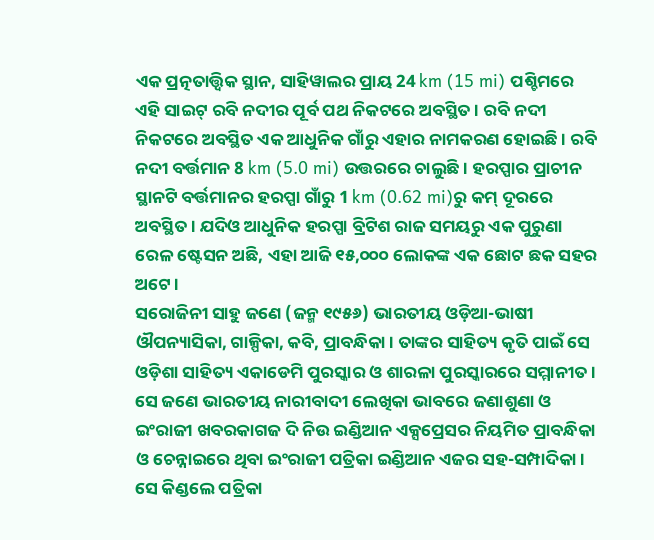ଏକ ପ୍ରତ୍ନତାତ୍ତ୍ୱିକ ସ୍ଥାନ, ସାହିୱାଲର ପ୍ରାୟ 24 km (15 mi) ପଶ୍ଚିମରେ ଏହି ସାଇଟ୍ ରବି ନଦୀର ପୂର୍ବ ପଥ ନିକଟରେ ଅବସ୍ଥିତ । ରବି ନଦୀ ନିକଟରେ ଅବସ୍ଥିତ ଏକ ଆଧୁନିକ ଗାଁରୁ ଏହାର ନାମକରଣ ହୋଇଛି । ରବି ନଦୀ ବର୍ତ୍ତମାନ 8 km (5.0 mi) ଉତ୍ତରରେ ଚାଲୁଛି । ହରପ୍ପାର ପ୍ରାଚୀନ ସ୍ଥାନଟି ବର୍ତ୍ତମାନର ହରପ୍ପା ଗାଁରୁ 1 km (0.62 mi)ରୁ କମ୍ ଦୂରରେ ଅବସ୍ଥିତ । ଯଦିଓ ଆଧୁନିକ ହରପ୍ପା ବ୍ରିଟିଶ ରାଜ ସମୟରୁ ଏକ ପୁରୁଣା ରେଳ ଷ୍ଟେସନ ଅଛି, ଏହା ଆଜି ୧୫,୦୦୦ ଲୋକଙ୍କ ଏକ ଛୋଟ ଛକ ସହର ଅଟେ ।
ସରୋଜିନୀ ସାହୁ ଜଣେ (ଜନ୍ମ ୧୯୫୬) ଭାରତୀୟ ଓଡ଼ିଆ-ଭାଷୀ ଔପନ୍ୟାସିକା, ଗାଳ୍ପିକା, କବି, ପ୍ରାବନ୍ଧିକା । ତାଙ୍କର ସାହିତ୍ୟ କୃତି ପାଇଁ ସେ ଓଡ଼ିଶା ସାହିତ୍ୟ ଏକାଡେମି ପୁରସ୍କାର ଓ ଶାରଳା ପୁରସ୍କାରରେ ସମ୍ମାନୀତ । ସେ ଜଣେ ଭାରତୀୟ ନାରୀବାଦୀ ଲେଖିକା ଭାବରେ ଜଣାଶୁଣା ଓ ଇଂରାଜୀ ଖବରକାଗଜ ଦି ନିଉ ଇଣ୍ଡିଆନ ଏକ୍ସପ୍ରେସର ନିୟମିତ ପ୍ରାବନ୍ଧିକା ଓ ଚେନ୍ନାଇରେ ଥିବା ଇଂରାଜୀ ପତ୍ରିକା ଇଣ୍ଡିଆନ ଏଜର ସହ-ସମ୍ପାଦିକା । ସେ କିଣ୍ଡଲେ ପତ୍ରିକା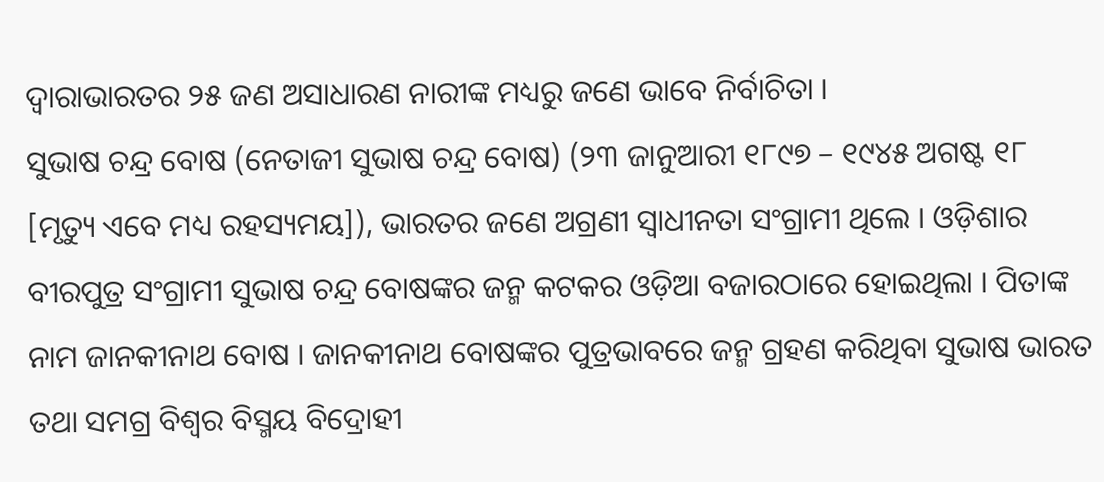ଦ୍ୱାରାଭାରତର ୨୫ ଜଣ ଅସାଧାରଣ ନାରୀଙ୍କ ମଧ୍ୟରୁ ଜଣେ ଭାବେ ନିର୍ବାଚିତା ।
ସୁଭାଷ ଚନ୍ଦ୍ର ବୋଷ (ନେତାଜୀ ସୁଭାଷ ଚନ୍ଦ୍ର ବୋଷ) (୨୩ ଜାନୁଆରୀ ୧୮୯୭ – ୧୯୪୫ ଅଗଷ୍ଟ ୧୮ [ମୃତ୍ୟୁ ଏବେ ମଧ୍ୟ ରହସ୍ୟମୟ]), ଭାରତର ଜଣେ ଅଗ୍ରଣୀ ସ୍ୱାଧୀନତା ସଂଗ୍ରାମୀ ଥିଲେ । ଓଡ଼ିଶାର ବୀରପୁତ୍ର ସଂଗ୍ରାମୀ ସୁଭାଷ ଚନ୍ଦ୍ର ବୋଷଙ୍କର ଜନ୍ମ କଟକର ଓଡ଼ିଆ ବଜାରଠାରେ ହୋଇଥିଲା । ପିତାଙ୍କ ନାମ ଜାନକୀନାଥ ବୋଷ । ଜାନକୀନାଥ ବୋଷଙ୍କର ପୁତ୍ରଭାବରେ ଜନ୍ମ ଗ୍ରହଣ କରିଥିବା ସୁଭାଷ ଭାରତ ତଥା ସମଗ୍ର ବିଶ୍ୱର ବିସ୍ମୟ ବିଦ୍ରୋହୀ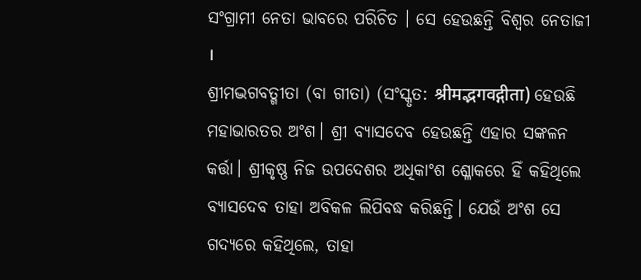ସଂଗ୍ରାମୀ ନେତା ଭାବରେ ପରିଚିତ । ସେ ହେଉଛନ୍ତି ବିଶ୍ୱର ନେତାଜୀ ।
ଶ୍ରୀମଦ୍ଭଗବତ୍ଗୀତା (ବା ଗୀତା) (ସଂସ୍କୃତ: श्रीमद्भगवद्गीता) ହେଉଛି ମହାଭାରତର ଅଂଶ। ଶ୍ରୀ ବ୍ୟାସଦେବ ହେଉଛନ୍ତି ଏହାର ସଙ୍କଳନ କର୍ତ୍ତା। ଶ୍ରୀକୃଷ୍ଣ ନିଜ ଉପଦେଶର ଅଧିକାଂଶ ଶ୍ଳୋକରେ ହିଁ କହିଥିଲେ ବ୍ୟାସଦେବ ତାହା ଅବିକଳ ଲିପିବଦ୍ଧ କରିଛନ୍ତି। ଯେଉଁ ଅଂଶ ସେ ଗଦ୍ୟରେ କହିଥିଲେ, ତାହା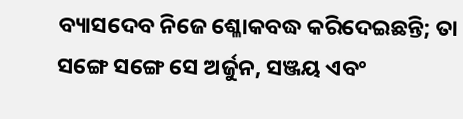ବ୍ୟାସଦେବ ନିଜେ ଶ୍ଳୋକବଦ୍ଧ କରିଦେଇଛନ୍ତି; ତା ସଙ୍ଗେ ସଙ୍ଗେ ସେ ଅର୍ଜୁନ, ସଞ୍ଜୟ ଏବଂ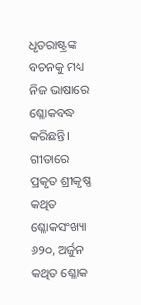ଧୃତରାଷ୍ଟ୍ରଙ୍କ ବଚନକୁ ମଧ୍ୟ ନିଜ ଭାଷାରେ ଶ୍ଳୋକବଦ୍ଧ କରିଛନ୍ତି। ଗୀତାରେ ପ୍ରକୃତ ଶ୍ରୀକୃଷ୍ଣ କଥିତ ଶ୍ଳୋକସଂଖ୍ୟା ୬୨୦, ଅର୍ଜୁନ କଥିତ ଶ୍ଳୋକ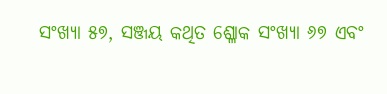ସଂଖ୍ୟା ୫୭, ସଞ୍ଜୟ କଥିତ ଶ୍ଳୋକ ସଂଖ୍ୟା ୬୭ ଏବଂ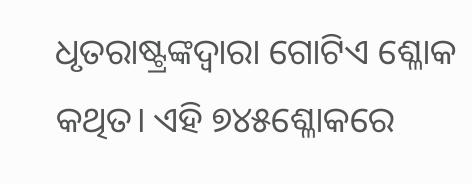ଧୃତରାଷ୍ଟ୍ରଙ୍କଦ୍ୱାରା ଗୋଟିଏ ଶ୍ଳୋକ କଥିତ। ଏହି ୭୪୫ଶ୍ଳୋକରେ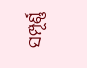ସମ୍ପୂର୍ଣ୍ଣ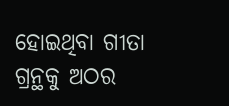ହୋଇଥିବା ଗୀତା ଗ୍ରନ୍ଥକୁ ଅଠର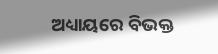ଅଧ୍ୟାୟରେ ବିଭକ୍ତ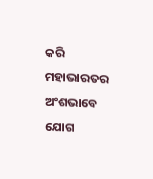କରି ମହାଭାରତର ଅଂଶଭାବେ ଯୋଗ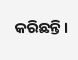କରିଛନ୍ତି।